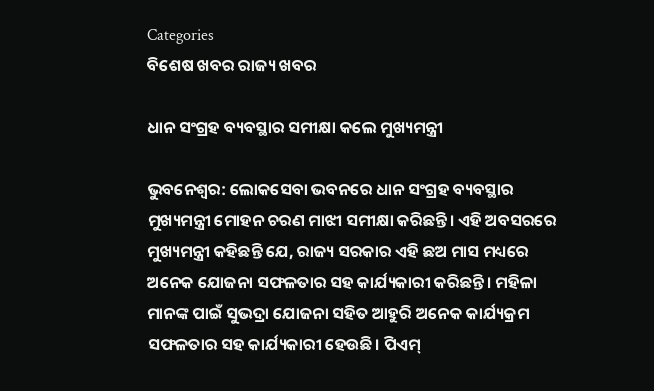Categories
ବିଶେଷ ଖବର ରାଜ୍ୟ ଖବର

ଧାନ ସଂଗ୍ରହ ବ୍ୟବସ୍ଥାର ସମୀକ୍ଷା କଲେ ମୁଖ୍ୟମନ୍ତ୍ରୀ

ଭୁବନେଶ୍ଵର: ଲୋକସେବା ଭବନରେ ଧାନ ସଂଗ୍ରହ ବ୍ୟବସ୍ଥାର ମୁଖ୍ୟମନ୍ତ୍ରୀ ମୋହନ ଚରଣ ମାଝୀ ସମୀକ୍ଷା କରିଛନ୍ତି। ଏହି ଅବସରରେ ମୁଖ୍ୟମନ୍ତ୍ରୀ କହିଛନ୍ତି ଯେ, ରାଜ୍ୟ ସରକାର ଏହି ଛଅ ମାସ ମଧ୍ୟରେ ଅନେକ ଯୋଜନା ସଫଳତାର ସହ କାର୍ଯ୍ୟକାରୀ କରିଛନ୍ତି। ମହିଳା ମାନଙ୍କ ପାଇଁ ସୁଭଦ୍ରା ଯୋଜନା ସହିତ ଆହୁରି ଅନେକ କାର୍ଯ୍ୟକ୍ରମ ସଫଳତାର ସହ କାର୍ଯ୍ୟକାରୀ ହେଉଛି। ପିଏମ୍‌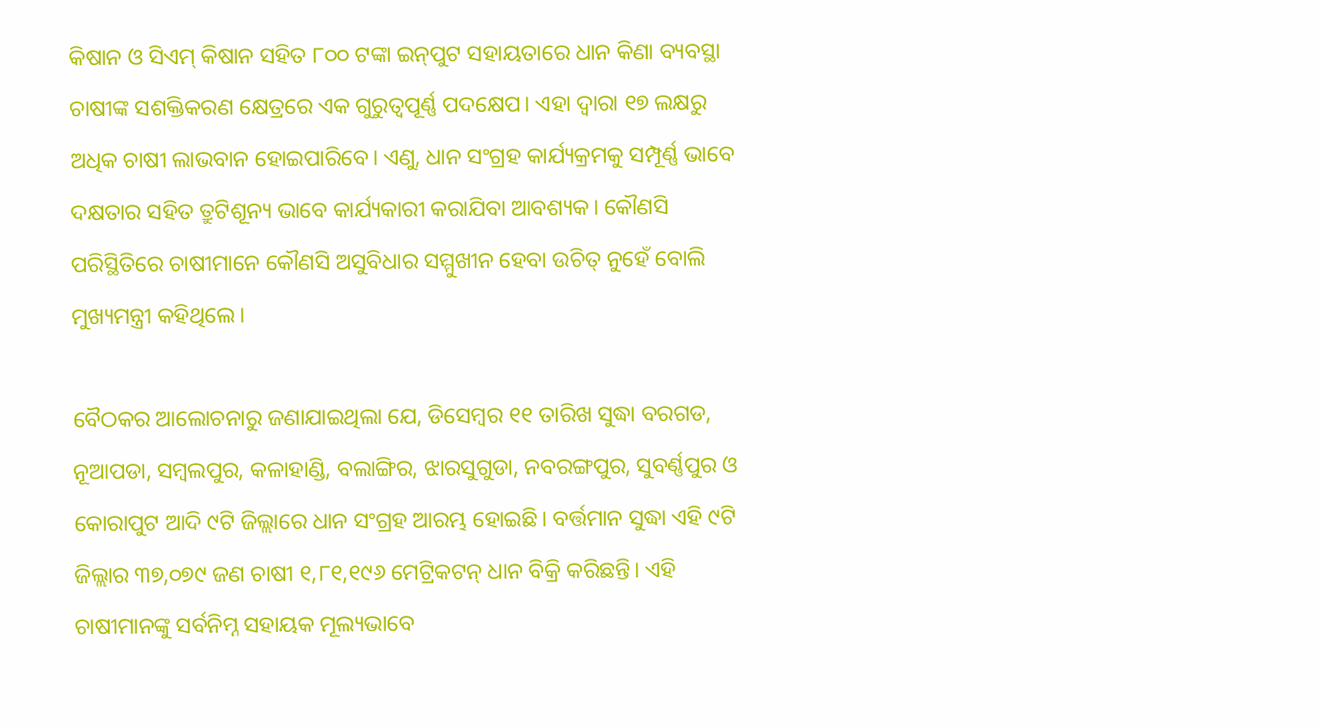କିଷାନ ଓ ସିଏମ୍‌ କିଷାନ ସହିତ ୮୦୦ ଟଙ୍କା ଇନ୍‌ପୁଟ ସହାୟତାରେ ଧାନ କିଣା ବ୍ୟବସ୍ଥା ଚାଷୀଙ୍କ ସଶକ୍ତିକରଣ କ୍ଷେତ୍ରରେ ଏକ ଗୁରୁତ୍ବପୂର୍ଣ୍ଣ ପଦକ୍ଷେପ। ଏହା ଦ୍ବାରା ୧୭ ଲକ୍ଷରୁ ଅଧିକ ଚାଷୀ ଲାଭବାନ ହୋଇପାରିବେ। ଏଣୁ, ଧାନ ସଂଗ୍ରହ କାର୍ଯ୍ୟକ୍ରମକୁ ସମ୍ପୂର୍ଣ୍ଣ ଭାବେ ଦକ୍ଷତାର ସହିତ ତ୍ରୁଟିଶୂନ୍ୟ ଭାବେ କାର୍ଯ୍ୟକାରୀ କରାଯିବା ଆବଶ୍ୟକ। କୌଣସି ପରିସ୍ଥିତିରେ ଚାଷୀମାନେ କୌଣସି ଅସୁବିଧାର ସମ୍ମୁଖୀନ ହେବା ଉଚିତ୍‌ ନୁହେଁ ବୋଲି ମୁଖ୍ୟମନ୍ତ୍ରୀ କହିଥିଲେ।

ବୈଠକର ଆଲୋଚନାରୁ ଜଣାଯାଇଥିଲା ଯେ, ଡିସେମ୍ବର ୧୧ ତାରିଖ ସୁଦ୍ଧା ବରଗଡ, ନୂଆପଡା, ସମ୍ବଲପୁର, କଳାହାଣ୍ଡି, ବଲାଙ୍ଗିର, ଝାରସୁଗୁଡା, ନବରଙ୍ଗପୁର, ସୁବର୍ଣ୍ଣପୁର ଓ କୋରାପୁଟ ଆଦି ୯ଟି ଜିଲ୍ଲାରେ ଧାନ ସଂଗ୍ରହ ଆରମ୍ଭ ହୋଇଛି। ବର୍ତ୍ତମାନ ସୁଦ୍ଧା ଏହି ୯ଟି ଜିଲ୍ଲାର ୩୭,୦୭୯ ଜଣ ଚାଷୀ ୧,୮୧,୧୯୬ ମେଟ୍ରିକଟନ୍‌ ଧାନ ବିକ୍ରି କରିଛନ୍ତି। ଏହି ଚାଷୀମାନଙ୍କୁ ସର୍ବନିମ୍ନ ସହାୟକ ମୂଲ୍ୟଭାବେ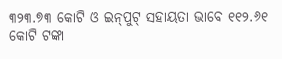୩୨୩.୭୩ କୋଟି ଓ ଇନ୍‌ପୁଟ୍ ସହାୟତା ଭାବେ ୧୧୨.୬୧ କୋଟି ଟଙ୍କା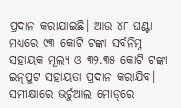ପ୍ରଦାନ କରାଯାଇଛି। ଆଉ ୪୮ ଘଣ୍ଟା ମଧ୍ୟରେ ୯୩ କୋଟି ଟଙ୍କା ସର୍ବନିମ୍ନ ସହାୟକ ମୂଲ୍ୟ ଓ ୩୨.୩୫ କୋଟି ଟଙ୍କା ଇନ୍‌ପୁଟ ସହାୟତା ପ୍ରଦାନ କରାଯିବ। ସମୀକ୍ଷାରେ ଭର୍ଚୁଆଲ ମୋଡ୍‌ରେ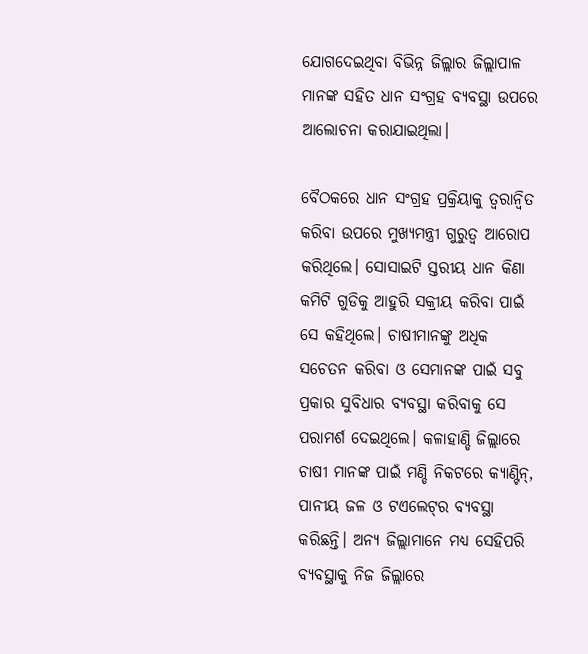ଯୋଗଦେଇଥିବା ବିଭିନ୍ନ ଜିଲ୍ଲାର ଜିଲ୍ଲାପାଳ ମାନଙ୍କ ସହିତ ଧାନ ସଂଗ୍ରହ ବ୍ୟବସ୍ଥା ଉପରେ ଆଲୋଚନା କରାଯାଇଥିଲା।

ବୈଠକରେ ଧାନ ସଂଗ୍ରହ ପ୍ରକ୍ରିୟାକୁ ତ୍ବରାନ୍ବିତ କରିବା ଉପରେ ମୁଖ୍ୟମନ୍ତ୍ରୀ ଗୁରୁତ୍ବ ଆରୋପ କରିଥିଲେ। ସୋସାଇଟି ସ୍ତରୀୟ ଧାନ କିଣା କମିଟି ଗୁଡିକୁ ଆହୁରି ସକ୍ରୀୟ କରିବା ପାଇଁ ସେ କହିଥିଲେ। ଚାଷୀମାନଙ୍କୁ ଅଧିକ ସଚେତନ କରିବା ଓ ସେମାନଙ୍କ ପାଇଁ ସବୁ ପ୍ରକାର ସୁବିଧାର ବ୍ୟବସ୍ଥା କରିବାକୁ ସେ ପରାମର୍ଶ ଦେଇଥିଲେ। କଳାହାଣ୍ଡି ଜିଲ୍ଲାରେ ଚାଷୀ ମାନଙ୍କ ପାଇଁ ମଣ୍ଡି ନିକଟରେ କ୍ୟାଣ୍ଟିନ୍‌, ପାନୀୟ ଜଳ ଓ ଟଏଲେଟ୍‌ର ବ୍ୟବସ୍ଥା କରିଛନ୍ତି। ଅନ୍ୟ ଜିଲ୍ଲାମାନେ ମଧ୍ୟ ସେହିପରି ବ୍ୟବସ୍ଥାକୁ ନିଜ ଜିଲ୍ଲାରେ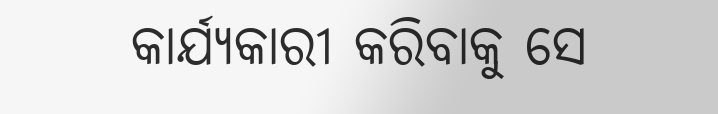କାର୍ଯ୍ୟକାରୀ କରିବାକୁ ସେ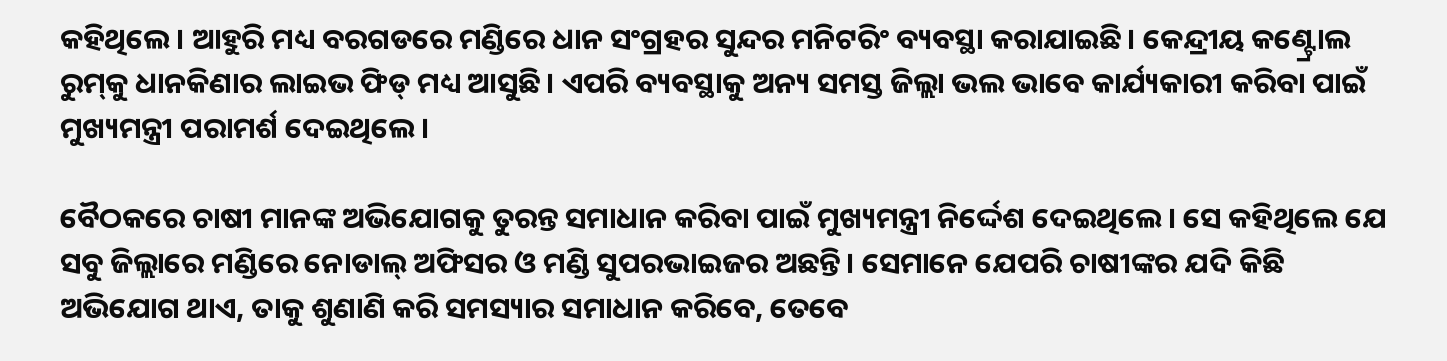କହିଥିଲେ। ଆହୁରି ମଧ୍ୟ ବରଗଡରେ ମଣ୍ଡିରେ ଧାନ ସଂଗ୍ରହର ସୁନ୍ଦର ମନିଟରିଂ ବ୍ୟବସ୍ଥା କରାଯାଇଛି। କେନ୍ଦ୍ରୀୟ କଣ୍ଟ୍ରୋଲ ରୁମ୍‌କୁ ଧାନକିଣାର ଲାଇଭ ଫିଡ୍‌ ମଧ୍ୟ ଆସୁଛି। ଏପରି ବ୍ୟବସ୍ଥାକୁ ଅନ୍ୟ ସମସ୍ତ ଜିଲ୍ଲା ଭଲ ଭାବେ କାର୍ଯ୍ୟକାରୀ କରିବା ପାଇଁ ମୁଖ୍ୟମନ୍ତ୍ରୀ ପରାମର୍ଶ ଦେଇଥିଲେ।

ବୈଠକରେ ଚାଷୀ ମାନଙ୍କ ଅଭିଯୋଗକୁ ତୁରନ୍ତ ସମାଧାନ କରିବା ପାଇଁ ମୁଖ୍ୟମନ୍ତ୍ରୀ ନିର୍ଦ୍ଦେଶ ଦେଇଥିଲେ। ସେ କହିଥିଲେ ଯେ ସବୁ ଜିଲ୍ଲାରେ ମଣ୍ଡିରେ ନୋଡାଲ୍‌ ଅଫିସର ଓ ମଣ୍ଡି ସୁପରଭାଇଜର ଅଛନ୍ତି। ସେମାନେ ଯେପରି ଚାଷୀଙ୍କର ଯଦି କିଛି ଅଭିଯୋଗ ଥାଏ, ତାକୁ ଶୁଣାଣି କରି ସମସ୍ୟାର ସମାଧାନ କରିବେ, ତେବେ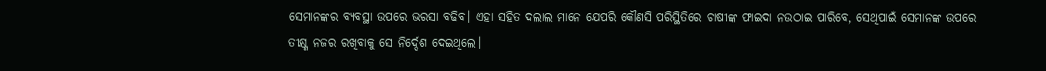ସେମାନଙ୍କର ବ୍ୟବସ୍ଥା ଉପରେ ଭରସା ବଢିବ। ଏହା ସହିତ ଦଲାଲ ମାନେ ଯେପରି କୌଣସି ପରିସ୍ଥିତିରେ ଚାଷୀଙ୍କ ଫାଇଦା ନଉଠାଇ ପାରିବେ, ସେଥିପାଇଁ ସେମାନଙ୍କ ଉପରେ ତୀକ୍ଷ୍ଣ ନଜର ରଖିବାକୁ ସେ ନିର୍ଦ୍ଦେଶ ଦେଇଥିଲେ।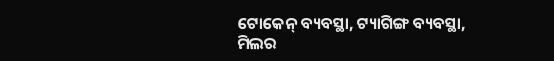ଟୋକେନ୍‌ ବ୍ୟବସ୍ଥା, ଟ୍ୟାଗିଙ୍ଗ ବ୍ୟବସ୍ଥା, ମିଲର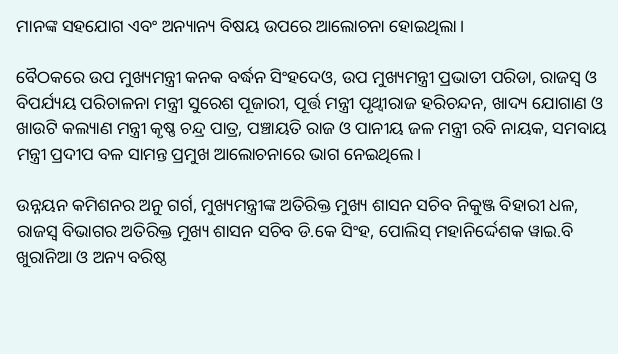ମାନଙ୍କ ସହଯୋଗ ଏବଂ ଅନ୍ୟାନ୍ୟ ବିଷୟ ଉପରେ ଆଲୋଚନା ହୋଇଥିଲା।

ବୈଠକରେ ଉପ ମୁଖ୍ୟମନ୍ତ୍ରୀ କନକ ବର୍ଦ୍ଧନ ସିଂହଦେଓ, ଉପ ମୁଖ୍ୟମନ୍ତ୍ରୀ ପ୍ରଭାତୀ ପରିଡା, ରାଜସ୍ବ ଓ ବିପର୍ଯ୍ୟୟ ପରିଚାଳନା ମନ୍ତ୍ରୀ ସୁରେଶ ପୂଜାରୀ, ପୂର୍ତ୍ତ ମନ୍ତ୍ରୀ ପୃଥ୍ବୀରାଜ ହରିଚନ୍ଦନ, ଖାଦ୍ୟ ଯୋଗାଣ ଓ ଖାଉଟି କଲ୍ୟାଣ ମନ୍ତ୍ରୀ କୃଷ୍ଣ ଚନ୍ଦ୍ର ପାତ୍ର, ପଞ୍ଚାୟତି ରାଜ ଓ ପାନୀୟ ଜଳ ମନ୍ତ୍ରୀ ରବି ନାୟକ, ସମବାୟ ମନ୍ତ୍ରୀ ପ୍ରଦୀପ ବଳ ସାମନ୍ତ ପ୍ରମୁଖ ଆଲୋଚନାରେ ଭାଗ ନେଇଥିଲେ।

ଉନ୍ନୟନ କମିଶନର ଅନୁ ଗର୍ଗ, ମୁଖ୍ୟମନ୍ତ୍ରୀଙ୍କ ଅତିରିକ୍ତ ମୁଖ୍ୟ ଶାସନ ସଚିବ ନିକୁଞ୍ଜ ବିହାରୀ ଧଳ, ରାଜସ୍ବ ବିଭାଗର ଅତିରିକ୍ତ ମୁଖ୍ୟ ଶାସନ ସଚିବ ଡି.କେ ସିଂହ, ପୋଲିସ୍‌ ମହାନିର୍ଦ୍ଦେଶକ ୱାଇ.ବି ଖୁରାନିଆ ଓ ଅନ୍ୟ ବରିଷ୍ଠ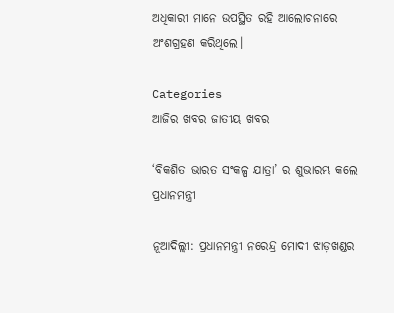ଅଧିକାରୀ ମାନେ ଉପସ୍ଥିତ ରହି ଆଲୋଚନାରେ ଅଂଶଗ୍ରହଣ କରିଥିଲେ।

Categories
ଆଜିର ଖବର ଜାତୀୟ ଖବର

‘ବିକଶିତ ଭାରତ ସଂକଳ୍ପ ଯାତ୍ରା’ ର ଶୁଭାରମ୍ଭ କଲେ ପ୍ରଧାନମନ୍ତ୍ରୀ

ନୂଆଦିଲ୍ଲୀ: ପ୍ରଧାନମନ୍ତ୍ରୀ ନରେନ୍ଦ୍ର ମୋଦୀ ଝାଡ଼ଖଣ୍ଡର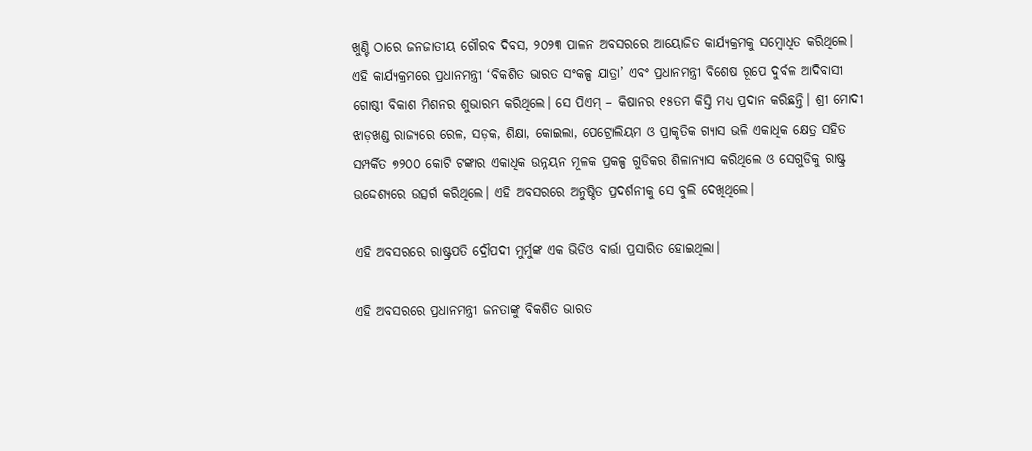ଖୁଣ୍ଟି ଠାରେ ଜନଜାତୀୟ ଗୌରବ ଦିବସ, ୨୦୨୩ ପାଳନ ଅବସରରେ ଆୟୋଜିତ କାର୍ଯ୍ୟକ୍ରମକୁ ସମ୍ବୋଧିତ କରିଥିଲେ। ଏହି କାର୍ଯ୍ୟକ୍ରମରେ ପ୍ରଧାନମନ୍ତ୍ରୀ ‘ବିକଶିତ ଭାରତ ସଂକଳ୍ପ ଯାତ୍ରା’ ଏବଂ ପ୍ରଧାନମନ୍ତ୍ରୀ ବିଶେଷ ରୂପେ ଦୁର୍ବଳ ଆଦିବାସୀ ଗୋଷ୍ଠୀ ବିକାଶ ମିଶନର ଶୁଭାରମ୍ଭ କରିଥିଲେ। ସେ ପିଏମ୍ – କିଷାନର ୧୫ତମ କିସ୍ତି ମଧ୍ୟ ପ୍ରଦାନ କରିଛନ୍ତି। ଶ୍ରୀ ମୋଦୀ ଝାଡ଼ଖଣ୍ଡ ରାଜ୍ୟରେ ରେଳ, ସଡ଼କ, ଶିକ୍ଷା, କୋଇଲା, ପେଟ୍ରୋଲିୟମ ଓ ପ୍ରାକୃତିକ ଗ୍ୟାସ ଭଳି ଏକାଧିକ କ୍ଷେତ୍ର ସହିତ ସମ୍ପର୍କିତ ୭୨୦୦ କୋଟି ଟଙ୍କାର ଏକାଧିକ ଉନ୍ନୟନ ମୂଳକ ପ୍ରକଳ୍ପ ଗୁଡିକର ଶିଳାନ୍ୟାସ କରିଥିଲେ ଓ ସେଗୁଡିକୁ ରାଷ୍ଟ୍ର ଉଦ୍ଦେଶ୍ୟରେ ଉତ୍ସର୍ଗ କରିଥିଲେ। ଏହି ଅବସରରେ ଅନୁଷ୍ଠିତ ପ୍ରଦର୍ଶନୀକୁ ସେ ବୁଲି ଦେଖିଥିଲେ।

ଏହି ଅବସରରେ ରାଷ୍ଟ୍ରପତି ଦ୍ରୌପଦୀ ମୁର୍ମୁଙ୍କ ଏକ ଭିଡିଓ ବାର୍ତ୍ତା ପ୍ରସାରିତ ହୋଇଥିଲା।

ଏହି ଅବସରରେ ପ୍ରଧାନମନ୍ତ୍ରୀ ଜନତାଙ୍କୁ ବିକଶିତ ଭାରତ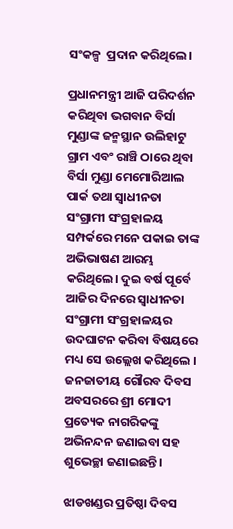ସଂକଳ୍ପ  ପ୍ରଦାନ କରିଥିଲେ।

ପ୍ରଧାନମନ୍ତ୍ରୀ ଆଜି ପରିଦର୍ଶନ କରିଥିବା ଭଗବାନ ବିର୍ସା ମୁଣ୍ଡାଙ୍କ ଜନ୍ମସ୍ଥାନ ଉଲିହାଟୁ ଗ୍ରାମ ଏବଂ ରାଞ୍ଚି ଠାରେ ଥିବା ବିର୍ସା ମୁଣ୍ଡା ମେମୋରିଆଲ ପାର୍କ ତଥା ସ୍ୱାଧୀନତା ସଂଗ୍ରାମୀ ସଂଗ୍ରହାଳୟ ସମ୍ପର୍କରେ ମନେ ପକାଇ ତାଙ୍କ ଅଭିଭାଷଣ ଆରମ୍ଭ କରିଥିଲେ। ଦୁଇ ବର୍ଷ ପୂର୍ବେ ଆଜିର ଦିନରେ ସ୍ୱାଧୀନତା ସଂଗ୍ରାମୀ ସଂଗ୍ରହାଳୟର ଉଦଘାଟନ କରିବା ବିଷୟରେ ମଧ୍ୟ ସେ ଉଲ୍ଲେଖ କରିଥିଲେ । ଜନଜାତୀୟ ଗୌରବ ଦିବସ ଅବସରରେ ଶ୍ରୀ ମୋଦୀ ପ୍ରତ୍ୟେକ ନାଗରିକଙ୍କୁ ଅଭିନନ୍ଦନ ଜଣାଇବା ସହ ଶୁଭେଚ୍ଛା ଜଣାଇଛନ୍ତି।

ଝାଡଖଣ୍ଡର ପ୍ରତିଷ୍ଠା ଦିବସ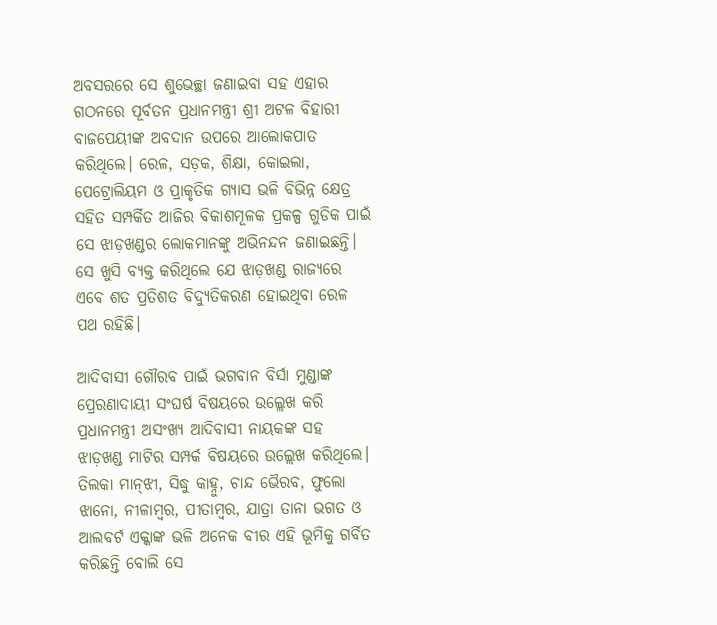ଅବସରରେ ସେ ଶୁଭେଚ୍ଛା ଜଣାଇବା ସହ ଏହାର ଗଠନରେ ପୂର୍ବତନ ପ୍ରଧାନମନ୍ତ୍ରୀ ଶ୍ରୀ ଅଟଳ ବିହାରୀ ବାଜପେୟୀଙ୍କ ଅବଦାନ ଉପରେ ଆଲୋକପାତ କରିଥିଲେ। ରେଳ, ସଡ଼କ, ଶିକ୍ଷା, କୋଇଲା, ପେଟ୍ରୋଲିୟମ ଓ ପ୍ରାକୃତିକ ଗ୍ୟାସ ଭଳି ବିଭିନ୍ନ କ୍ଷେତ୍ର ସହିତ ସମ୍ପର୍କିତ ଆଜିର ବିକାଶମୂଳକ ପ୍ରକଳ୍ପ ଗୁଡିକ ପାଇଁ ସେ ଝାଡ଼ଖଣ୍ଡର ଲୋକମାନଙ୍କୁ ଅଭିନନ୍ଦନ ଜଣାଇଛନ୍ତି। ସେ ଖୁସି ବ୍ୟକ୍ତ କରିଥିଲେ ଯେ ଝାଡ଼ଖଣ୍ଡ ରାଜ୍ୟରେ ଏବେ ଶତ ପ୍ରତିଶତ ବିଦ୍ୟୁତିକରଣ ହୋଇଥିବା ରେଳ ପଥ ରହିଛି।

ଆଦିବାସୀ ଗୌରବ ପାଇଁ ଭଗବାନ ବିର୍ସା ମୁଣ୍ଡାଙ୍କ ପ୍ରେରଣାଦାୟୀ ସଂଘର୍ଷ ବିଷୟରେ ଉଲ୍ଲେଖ କରି ପ୍ରଧାନମନ୍ତ୍ରୀ ଅସଂଖ୍ୟ ଆଦିବାସୀ ନାୟକଙ୍କ ସହ ଝାଡ଼ଖଣ୍ଡ ମାଟିର ସମ୍ପର୍କ ବିଷୟରେ ଉଲ୍ଲେଖ କରିଥିଲେ। ତିଲକା ମାନ୍‌ଝୀ, ସିଦ୍ଧୁ କାହ୍ନୁ, ଚାନ୍ଦ ଭୈରବ, ଫୁଲୋ ଝାନୋ, ନୀଳାମ୍ବର, ପୀତାମ୍ବର, ଯାତ୍ରା ତାନା ଭଗତ ଓ ଆଲବର୍ଟ ଏକ୍କାଙ୍କ ଭଳି ଅନେକ ବୀର ଏହି ଭୂମିକୁ ଗର୍ବିତ କରିଛନ୍ତି ବୋଲି ସେ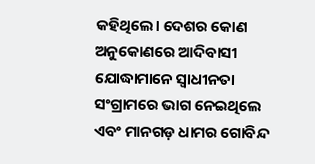କହିଥିଲେ। ଦେଶର କୋଣ ଅନୁକୋଣରେ ଆଦିବାସୀ ଯୋଦ୍ଧାମାନେ ସ୍ୱାଧୀନତା ସଂଗ୍ରାମରେ ଭାଗ ନେଇଥିଲେ ଏବଂ ମାନଗଡ଼ ଧାମର ଗୋବିନ୍ଦ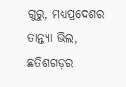ଗୁରୁ, ମଧ୍ୟପ୍ରଦେଶର ତାନ୍ତ୍ୟା ଭିଲ, ଛତିଶଗଡ଼ର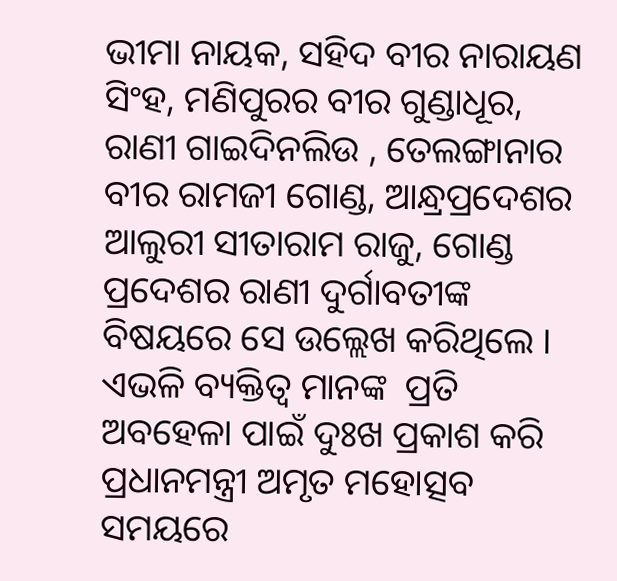ଭୀମା ନାୟକ, ସହିଦ ବୀର ନାରାୟଣ ସିଂହ, ମଣିପୁରର ବୀର ଗୁଣ୍ଡାଧୂର, ରାଣୀ ଗାଇଦିନଲିଉ , ତେଲଙ୍ଗାନାର ବୀର ରାମଜୀ ଗୋଣ୍ଡ, ଆନ୍ଧ୍ରପ୍ରଦେଶର ଆଲୁରୀ ସୀତାରାମ ରାଜୁ, ଗୋଣ୍ଡ ପ୍ରଦେଶର ରାଣୀ ଦୁର୍ଗାବତୀଙ୍କ ବିଷୟରେ ସେ ଉଲ୍ଲେଖ କରିଥିଲେ । ଏଭଳି ବ୍ୟକ୍ତିତ୍ୱ ମାନଙ୍କ  ପ୍ରତି ଅବହେଳା ପାଇଁ ଦୁଃଖ ପ୍ରକାଶ କରି ପ୍ରଧାନମନ୍ତ୍ରୀ ଅମୃତ ମହୋତ୍ସବ ସମୟରେ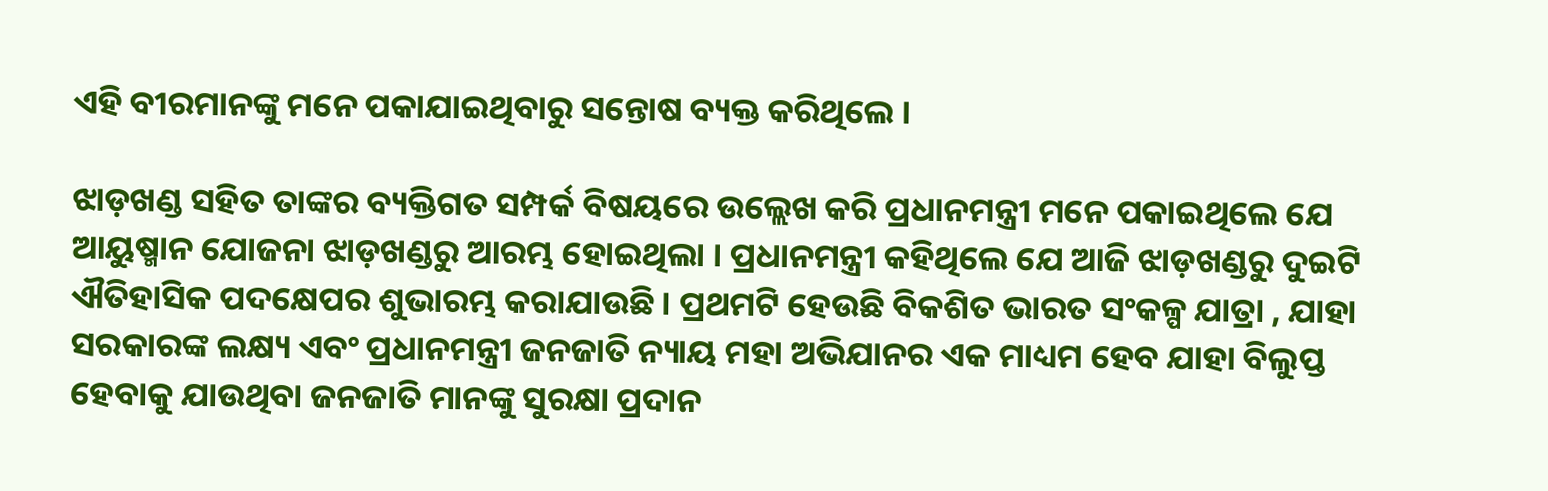ଏହି ବୀରମାନଙ୍କୁ ମନେ ପକାଯାଇଥିବାରୁ ସନ୍ତୋଷ ବ୍ୟକ୍ତ କରିଥିଲେ ।

ଝାଡ଼ଖଣ୍ଡ ସହିତ ତାଙ୍କର ବ୍ୟକ୍ତିଗତ ସମ୍ପର୍କ ବିଷୟରେ ଉଲ୍ଲେଖ କରି ପ୍ରଧାନମନ୍ତ୍ରୀ ମନେ ପକାଇଥିଲେ ଯେ ଆୟୁଷ୍ମାନ ଯୋଜନା ଝାଡ଼ଖଣ୍ଡରୁ ଆରମ୍ଭ ହୋଇଥିଲା । ପ୍ରଧାନମନ୍ତ୍ରୀ କହିଥିଲେ ଯେ ଆଜି ଝାଡ଼ଖଣ୍ଡରୁ ଦୁଇଟି ଐତିହାସିକ ପଦକ୍ଷେପର ଶୁଭାରମ୍ଭ କରାଯାଉଛି । ପ୍ରଥମଟି ହେଉଛି ବିକଶିତ ଭାରତ ସଂକଳ୍ପ ଯାତ୍ରା , ଯାହା ସରକାରଙ୍କ ଲକ୍ଷ୍ୟ ଏବଂ ପ୍ରଧାନମନ୍ତ୍ରୀ ଜନଜାତି ନ୍ୟାୟ ମହା ଅଭିଯାନର ଏକ ମାଧ୍ୟମ ହେବ ଯାହା ବିଲୁପ୍ତ ହେବାକୁ ଯାଉଥିବା ଜନଜାତି ମାନଙ୍କୁ ସୁରକ୍ଷା ପ୍ରଦାନ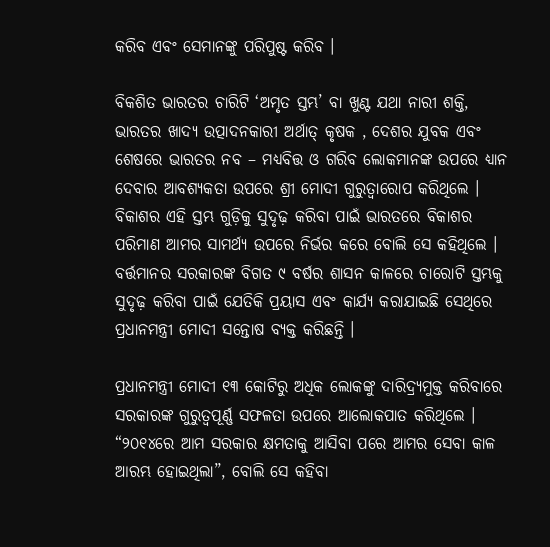କରିବ ଏବଂ ସେମାନଙ୍କୁ ପରିପୁଷ୍ଟ କରିବ ।

ବିକଶିତ ଭାରତର ଚାରିଟି ‘ଅମୃତ ସ୍ତମ୍ଭ’ ବା ଖୁଣ୍ଟ ଯଥା ନାରୀ ଶକ୍ତି, ଭାରତର ଖାଦ୍ୟ ଉତ୍ପାଦନକାରୀ ଅର୍ଥାତ୍ କୃଷକ , ଦେଶର ଯୁବକ ଏବଂ ଶେଷରେ ଭାରତର ନବ – ମଧ୍ୟବିତ୍ତ ଓ ଗରିବ ଲୋକମାନଙ୍କ ଉପରେ ଧ୍ୟାନ ଦେବାର ଆବଶ୍ୟକତା ଉପରେ ଶ୍ରୀ ମୋଦୀ ଗୁରୁତ୍ୱାରୋପ କରିଥିଲେ । ବିକାଶର ଏହି ସ୍ତମ୍ଭ ଗୁଡ଼ିକୁ ସୁଦୃଢ଼ କରିବା ପାଇଁ ଭାରତରେ ବିକାଶର ପରିମାଣ ଆମର ସାମର୍ଥ୍ୟ ଉପରେ ନିର୍ଭର କରେ ବୋଲି ସେ କହିଥିଲେ । ବର୍ତ୍ତମାନର ସରକାରଙ୍କ ବିଗତ ୯ ବର୍ଷର ଶାସନ କାଳରେ ଚାରୋଟି ସ୍ତମ୍ଭକୁ ସୁଦୃଢ଼ କରିବା ପାଇଁ ଯେତିକି ପ୍ରୟାସ ଏବଂ କାର୍ଯ୍ୟ କରାଯାଇଛି ସେଥିରେ ପ୍ରଧାନମନ୍ତ୍ରୀ ମୋଦୀ ସନ୍ତୋଷ ବ୍ୟକ୍ତ କରିଛନ୍ତି ।

ପ୍ରଧାନମନ୍ତ୍ରୀ ମୋଦୀ ୧୩ କୋଟିରୁ ଅଧିକ ଲୋକଙ୍କୁ ଦାରିଦ୍ର‌୍ୟମୁକ୍ତ କରିବାରେ ସରକାରଙ୍କ ଗୁରୁତ୍ୱପୂର୍ଣ୍ଣ ସଫଳତା ଉପରେ ଆଲୋକପାତ କରିଥିଲେ । “୨୦୧୪ରେ ଆମ ସରକାର କ୍ଷମତାକୁ ଆସିବା ପରେ ଆମର ସେବା କାଳ ଆରମ୍ଭ ହୋଇଥିଲା”, ବୋଲି ସେ କହିବା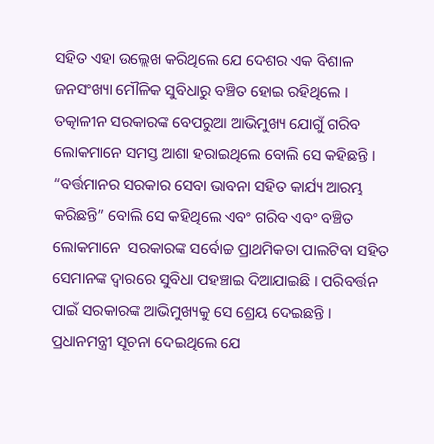ସହିତ ଏହା ଉଲ୍ଲେଖ କରିଥିଲେ ଯେ ଦେଶର ଏକ ବିଶାଳ ଜନସଂଖ୍ୟା ମୌଳିକ ସୁବିଧାରୁ ବଞ୍ଚିତ ହୋଇ ରହିଥିଲେ । ତତ୍କାଳୀନ ସରକାରଙ୍କ ବେପରୁଆ ଆଭିମୁଖ୍ୟ ଯୋଗୁଁ ଗରିବ ଲୋକମାନେ ସମସ୍ତ ଆଶା ହରାଇଥିଲେ ବୋଲି ସେ କହିଛନ୍ତି । “ବର୍ତ୍ତମାନର ସରକାର ସେବା ଭାବନା ସହିତ କାର୍ଯ୍ୟ ଆରମ୍ଭ କରିଛନ୍ତି” ବୋଲି ସେ କହିଥିଲେ ଏବଂ ଗରିବ ଏବଂ ବଞ୍ଚିତ ଲୋକମାନେ  ସରକାରଙ୍କ ସର୍ବୋଚ୍ଚ ପ୍ରାଥମିକତା ପାଲଟିବା ସହିତ ସେମାନଙ୍କ ଦ୍ୱାରରେ ସୁବିଧା ପହଞ୍ଚାଇ ଦିଆଯାଇଛି । ପରିବର୍ତ୍ତନ ପାଇଁ ସରକାରଙ୍କ ଆଭିମୁଖ୍ୟକୁ ସେ ଶ୍ରେୟ ଦେଇଛନ୍ତି । ପ୍ରଧାନମନ୍ତ୍ରୀ ସୂଚନା ଦେଇଥିଲେ ଯେ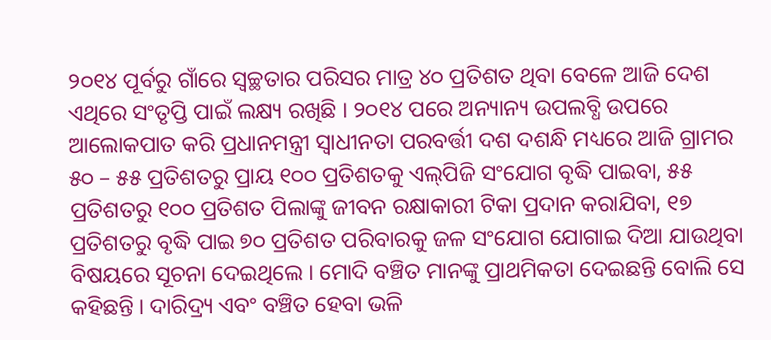୨୦୧୪ ପୂର୍ବରୁ ଗାଁରେ ସ୍ୱଚ୍ଛତାର ପରିସର ମାତ୍ର ୪୦ ପ୍ରତିଶତ ଥିବା ବେଳେ ଆଜି ଦେଶ ଏଥିରେ ସଂତୃପ୍ତି ପାଇଁ ଲକ୍ଷ୍ୟ ରଖିଛି । ୨୦୧୪ ପରେ ଅନ୍ୟାନ୍ୟ ଉପଲବ୍ଧି ଉପରେ ଆଲୋକପାତ କରି ପ୍ରଧାନମନ୍ତ୍ରୀ ସ୍ୱାଧୀନତା ପରବର୍ତ୍ତୀ ଦଶ ଦଶନ୍ଧି ମଧ୍ୟରେ ଆଜି ଗ୍ରାମର ୫୦ – ୫୫ ପ୍ରତିଶତରୁ ପ୍ରାୟ ୧୦୦ ପ୍ରତିଶତକୁ ଏଲ୍‌ପିଜି ସଂଯୋଗ ବୃଦ୍ଧି ପାଇବା, ୫୫ ପ୍ରତିଶତରୁ ୧୦୦ ପ୍ରତିଶତ ପିଲାଙ୍କୁ ଜୀବନ ରକ୍ଷାକାରୀ ଟିକା ପ୍ରଦାନ କରାଯିବା, ୧୭ ପ୍ରତିଶତରୁ ବୃଦ୍ଧି ପାଇ ୭୦ ପ୍ରତିଶତ ପରିବାରକୁ ଜଳ ସଂଯୋଗ ଯୋଗାଇ ଦିଆ ଯାଉଥିବା ବିଷୟରେ ସୂଚନା ଦେଇଥିଲେ । ମୋଦି ବଞ୍ଚିତ ମାନଙ୍କୁ ପ୍ରାଥମିକତା ଦେଇଛନ୍ତି ବୋଲି ସେ କହିଛନ୍ତି । ଦାରିଦ୍ର‌୍ୟ ଏବଂ ବଞ୍ଚିତ ହେବା ଭଳି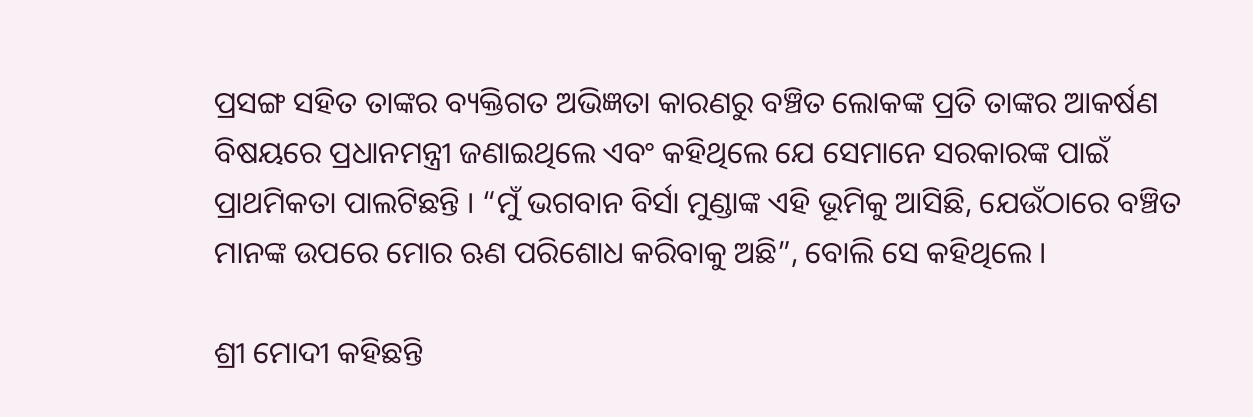ପ୍ରସଙ୍ଗ ସହିତ ତାଙ୍କର ବ୍ୟକ୍ତିଗତ ଅଭିଜ୍ଞତା କାରଣରୁ ବଞ୍ଚିତ ଲୋକଙ୍କ ପ୍ରତି ତାଙ୍କର ଆକର୍ଷଣ ବିଷୟରେ ପ୍ରଧାନମନ୍ତ୍ରୀ ଜଣାଇଥିଲେ ଏବଂ କହିଥିଲେ ଯେ ସେମାନେ ସରକାରଙ୍କ ପାଇଁ ପ୍ରାଥମିକତା ପାଲଟିଛନ୍ତି । “ମୁଁ ଭଗବାନ ବିର୍ସା ମୁଣ୍ଡାଙ୍କ ଏହି ଭୂମିକୁ ଆସିଛି, ଯେଉଁଠାରେ ବଞ୍ଚିତ ମାନଙ୍କ ଉପରେ ମୋର ଋଣ ପରିଶୋଧ କରିବାକୁ ଅଛି”, ବୋଲି ସେ କହିଥିଲେ ।

ଶ୍ରୀ ମୋଦୀ କହିଛନ୍ତି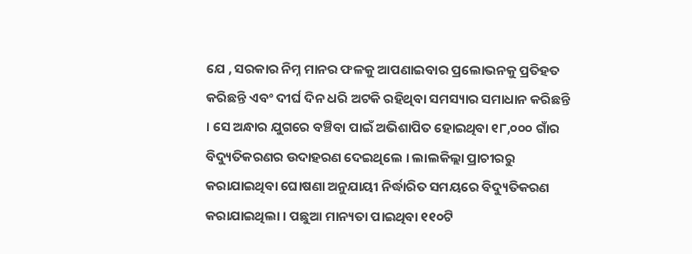ଯେ , ସରକାର ନିମ୍ନ ମାନର ଫଳକୁ ଆପଣାଇବାର ପ୍ରଲୋଭନକୁ ପ୍ରତିହତ କରିଛନ୍ତି ଏବଂ ଦୀର୍ଘ ଦିନ ଧରି ଅଟକି ରହିଥିବା ସମସ୍ୟାର ସମାଧାନ କରିଛନ୍ତି । ସେ ଅନ୍ଧାର ଯୁଗରେ ବଞ୍ଚିବା ପାଇଁ ଅଭିଶାପିତ ହୋଇଥିବା ୧୮,୦୦୦ ଗାଁର ବିଦ୍ୟୁତିକରଣର ଉଦାହରଣ ଦେଇଥିଲେ । ଲାଲକିଲ୍ଲା ପ୍ରାଚୀରରୁ କରାଯାଇଥିବା ଘୋଷଣା ଅନୁଯାୟୀ ନିର୍ଦ୍ଧାରିତ ସମୟରେ ବିଦ୍ୟୁତିକରଣ କରାଯାଇଥିଲା । ପଛୁଆ ମାନ୍ୟତା ପାଇଥିବା ୧୧୦ଟି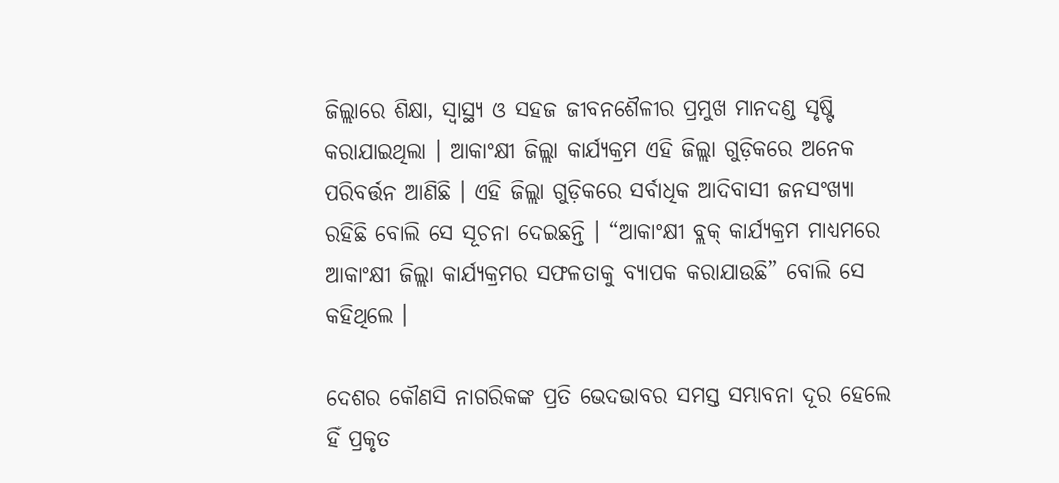ଜିଲ୍ଲାରେ ଶିକ୍ଷା, ସ୍ୱାସ୍ଥ୍ୟ ଓ ସହଜ ଜୀବନଶୈଳୀର ପ୍ରମୁଖ ମାନଦଣ୍ଡ ସୃଷ୍ଟି କରାଯାଇଥିଲା । ଆକାଂକ୍ଷୀ ଜିଲ୍ଲା କାର୍ଯ୍ୟକ୍ରମ ଏହି ଜିଲ୍ଲା ଗୁଡ଼ିକରେ ଅନେକ ପରିବର୍ତ୍ତନ ଆଣିଛି । ଏହି ଜିଲ୍ଲା ଗୁଡ଼ିକରେ ସର୍ବାଧିକ ଆଦିବାସୀ ଜନସଂଖ୍ୟା ରହିଛି ବୋଲି ସେ ସୂଚନା ଦେଇଛନ୍ତି । “ଆକାଂକ୍ଷୀ ବ୍ଲକ୍ କାର୍ଯ୍ୟକ୍ରମ ମାଧ୍ୟମରେ ଆକାଂକ୍ଷୀ ଜିଲ୍ଲା କାର୍ଯ୍ୟକ୍ରମର ସଫଳତାକୁ ବ୍ୟାପକ କରାଯାଉଛି” ବୋଲି ସେ କହିଥିଲେ ।

ଦେଶର କୌଣସି ନାଗରିକଙ୍କ ପ୍ରତି ଭେଦଭାବର ସମସ୍ତ ସମ୍ଭାବନା ଦୂର ହେଲେ ହିଁ ପ୍ରକୃତ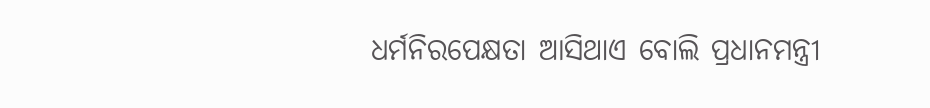ଧର୍ମନିରପେକ୍ଷତା ଆସିଥାଏ ବୋଲି ପ୍ରଧାନମନ୍ତ୍ରୀ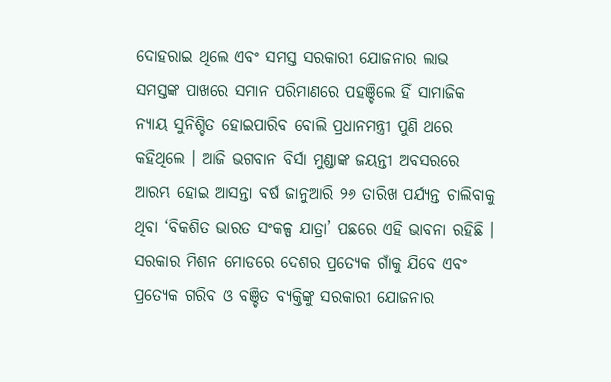ଦୋହରାଇ ଥିଲେ ଏବଂ ସମସ୍ତ ସରକାରୀ ଯୋଜନାର ଲାଭ ସମସ୍ତଙ୍କ ପାଖରେ ସମାନ ପରିମାଣରେ ପହଞ୍ଚିଲେ ହିଁ ସାମାଜିକ ନ୍ୟାୟ ସୁନିଶ୍ଚିତ ହୋଇପାରିବ ବୋଲି ପ୍ରଧାନମନ୍ତ୍ରୀ ପୁଣି ଥରେ କହିଥିଲେ । ଆଜି ଭଗବାନ ବିର୍ସା ମୁଣ୍ଡାଙ୍କ ଜୟନ୍ତୀ ଅବସରରେ ଆରମ୍ଭ ହୋଇ ଆସନ୍ତା ବର୍ଷ ଜାନୁଆରି ୨୬ ତାରିଖ ପର୍ଯ୍ୟନ୍ତ ଚାଲିବାକୁ ଥିବା ‘ବିକଶିତ ଭାରତ ସଂକଳ୍ପ ଯାତ୍ରା’ ପଛରେ ଏହି ଭାବନା ରହିଛି । ସରକାର ମିଶନ ମୋଡରେ ଦେଶର ପ୍ରତ୍ୟେକ ଗାଁକୁ ଯିବେ ଏବଂ ପ୍ରତ୍ୟେକ ଗରିବ ଓ ବଞ୍ଚିତ ବ୍ୟକ୍ତିଙ୍କୁ ସରକାରୀ ଯୋଜନାର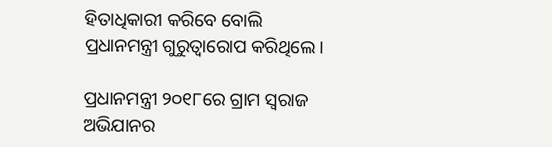ହିତାଧିକାରୀ କରିବେ ବୋଲି ପ୍ରଧାନମନ୍ତ୍ରୀ ଗୁରୁତ୍ୱାରୋପ କରିଥିଲେ।

ପ୍ରଧାନମନ୍ତ୍ରୀ ୨୦୧୮ରେ ଗ୍ରାମ ସ୍ୱରାଜ ଅଭିଯାନର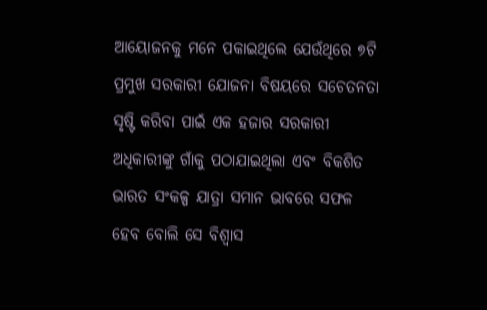ଆୟୋଜନକୁ ମନେ ପକାଇଥିଲେ ଯେଉଁଥିରେ ୭ଟି ପ୍ରମୁଖ ସରକାରୀ ଯୋଜନା ବିଷୟରେ ସଚେତନତା ସୃଷ୍ଟି କରିବା ପାଇଁ ଏକ ହଜାର ସରକାରୀ ଅଧିକାରୀଙ୍କୁ ଗାଁକୁ ପଠାଯାଇଥିଲା ଏବଂ ବିକଶିତ ଭାରତ ସଂକଳ୍ପ ଯାତ୍ରା ସମାନ ଭାବରେ ସଫଳ ହେବ ବୋଲି ସେ ବିଶ୍ୱାସ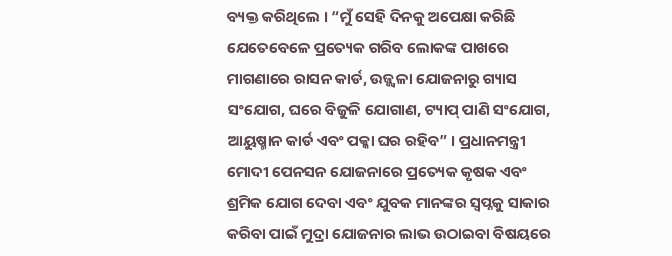ବ୍ୟକ୍ତ କରିଥିଲେ । “ମୁଁ ସେହି ଦିନକୁ ଅପେକ୍ଷା କରିଛି ଯେତେବେଳେ ପ୍ରତ୍ୟେକ ଗରିବ ଲୋକଙ୍କ ପାଖରେ ମାଗଣାରେ ରାସନ କାର୍ଡ, ଉଜ୍ଜ୍ୱଳା ଯୋଜନାରୁ ଗ୍ୟାସ ସଂଯୋଗ, ଘରେ ବିଜୁଳି ଯୋଗାଣ, ଟ୍ୟାପ୍ ପାଣି ସଂଯୋଗ, ଆୟୁଷ୍ମାନ କାର୍ଡ ଏବଂ ପକ୍କା ଘର ରହିବ” । ପ୍ରଧାନମନ୍ତ୍ରୀ ମୋଦୀ ପେନସନ ଯୋଜନାରେ ପ୍ରତ୍ୟେକ କୃଷକ ଏବଂ ଶ୍ରମିକ ଯୋଗ ଦେବା ଏବଂ ଯୁବକ ମାନଙ୍କର ସ୍ୱପ୍ନକୁ ସାକାର କରିବା ପାଇଁ ମୁଦ୍ରା ଯୋଜନାର ଲାଭ ଉଠାଇବା ବିଷୟରେ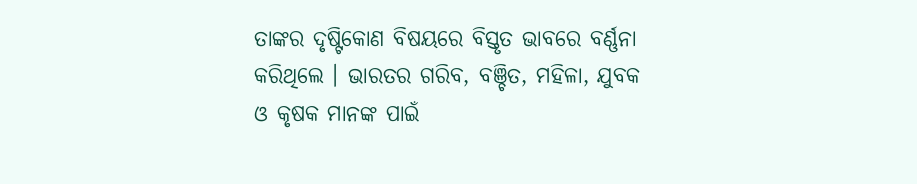ତାଙ୍କର ଦୃଷ୍ଟିକୋଣ ବିଷୟରେ ବିସ୍ତୃତ ଭାବରେ ବର୍ଣ୍ଣନା କରିଥିଲେ । ଭାରତର ଗରିବ, ବଞ୍ଚିତ, ମହିଳା, ଯୁବକ ଓ କୃଷକ ମାନଙ୍କ ପାଇଁ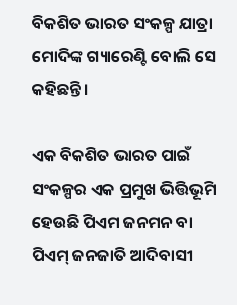ବିକଶିତ ଭାରତ ସଂକଳ୍ପ ଯାତ୍ରା ମୋଦିଙ୍କ ଗ୍ୟାରେଣ୍ଟି ବୋଲି ସେ କହିଛନ୍ତି ।

ଏକ ବିକଶିତ ଭାରତ ପାଇଁ ସଂକଳ୍ପର ଏକ ପ୍ରମୁଖ ଭିତ୍ତିଭୂମି ହେଉଛି ପିଏମ ଜନମନ ବା ପିଏମ୍ ଜନଜାତି ଆଦିବାସୀ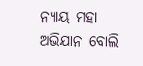ନ୍ୟାୟ ମହା ଅଭିଯାନ ବୋଲି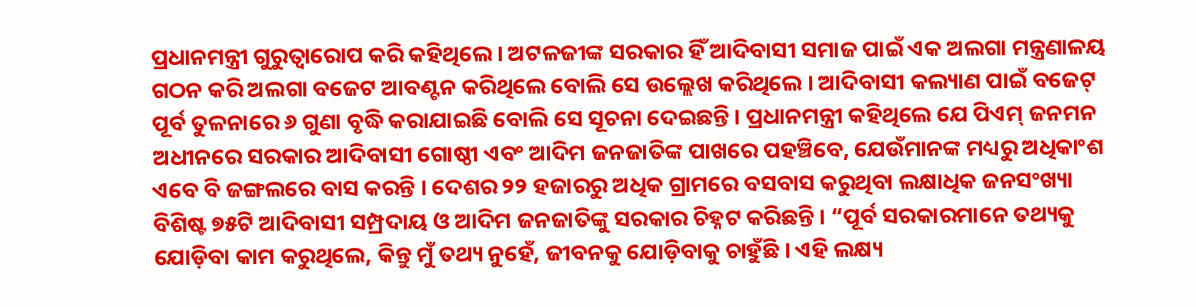ପ୍ରଧାନମନ୍ତ୍ରୀ ଗୁରୁତ୍ୱାରୋପ କରି କହିଥିଲେ । ଅଟଳଜୀଙ୍କ ସରକାର ହିଁ ଆଦିବାସୀ ସମାଜ ପାଇଁ ଏକ ଅଲଗା ମନ୍ତ୍ରଣାଳୟ ଗଠନ କରି ଅଲଗା ବଜେଟ ଆବଣ୍ଟନ କରିଥିଲେ ବୋଲି ସେ ଉଲ୍ଲେଖ କରିଥିଲେ । ଆଦିବାସୀ କଲ୍ୟାଣ ପାଇଁ ବଜେଟ୍ ପୂର୍ବ ତୁଳନାରେ ୬ ଗୁଣା ବୃଦ୍ଧି କରାଯାଇଛି ବୋଲି ସେ ସୂଚନା ଦେଇଛନ୍ତି । ପ୍ରଧାନମନ୍ତ୍ରୀ କହିଥିଲେ ଯେ ପିଏମ୍ ଜନମନ ଅଧୀନରେ ସରକାର ଆଦିବାସୀ ଗୋଷ୍ଠୀ ଏବଂ ଆଦିମ ଜନଜାତିଙ୍କ ପାଖରେ ପହଞ୍ଚିବେ, ଯେଉଁମାନଙ୍କ ମଧ୍ୟରୁ ଅଧିକାଂଶ ଏବେ ବି ଜଙ୍ଗଲରେ ବାସ କରନ୍ତି । ଦେଶର ୨୨ ହଜାରରୁ ଅଧିକ ଗ୍ରାମରେ ବସବାସ କରୁଥିବା ଲକ୍ଷାଧିକ ଜନସଂଖ୍ୟା ବିଶିଷ୍ଟ ୭୫ଟି ଆଦିବାସୀ ସମ୍ପ୍ରଦାୟ ଓ ଆଦିମ ଜନଜାତିଙ୍କୁ ସରକାର ଚିହ୍ନଟ କରିଛନ୍ତି । “ପୂର୍ବ ସରକାରମାନେ ତଥ୍ୟକୁ ଯୋଡ଼ିବା କାମ କରୁଥିଲେ, କିନ୍ତୁ ମୁଁ ତଥ୍ୟ ନୁହେଁ, ଜୀବନକୁ ଯୋଡ଼ିବାକୁ ଚାହୁଁଛି । ଏହି ଲକ୍ଷ୍ୟ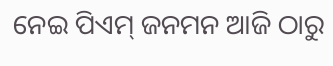ନେଇ ପିଏମ୍ ଜନମନ ଆଜି ଠାରୁ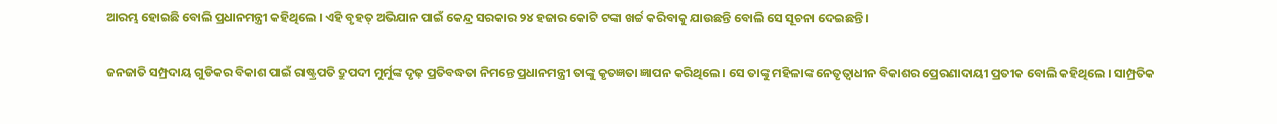ଆରମ୍ଭ ହୋଇଛି ବୋଲି ପ୍ରଧାନମନ୍ତ୍ରୀ କହିଥିଲେ । ଏହି ବୃହତ୍ ଅଭିଯାନ ପାଇଁ କେନ୍ଦ୍ର ସରକାର ୨୪ ହଜାର କୋଟି ଟଙ୍କା ଖର୍ଚ୍ଚ କରିବାକୁ ଯାଉଛନ୍ତି ବୋଲି ସେ ସୂଚନା ଦେଇଛନ୍ତି ।

ଜନଜାତି ସମ୍ପ୍ରଦାୟ ଗୁଡିକର ବିକାଶ ପାଇଁ ରାଷ୍ଟ୍ରପତି ଦ୍ରୁପଦୀ ମୁର୍ମୁଙ୍କ ଦୃଢ଼ ପ୍ରତିବଦ୍ଧତା ନିମନ୍ତେ ପ୍ରଧାନମନ୍ତ୍ରୀ ତାଙ୍କୁ କୃତଜ୍ଞତା ଜ୍ଞାପନ କରିଥିଲେ । ସେ ତାଙ୍କୁ ମହିଳାଙ୍କ ନେତୃତ୍ୱାଧୀନ ବିକାଶର ପ୍ରେରଣାଦାୟୀ ପ୍ରତୀକ ବୋଲି କହିଥିଲେ । ସାମ୍ପ୍ରତିକ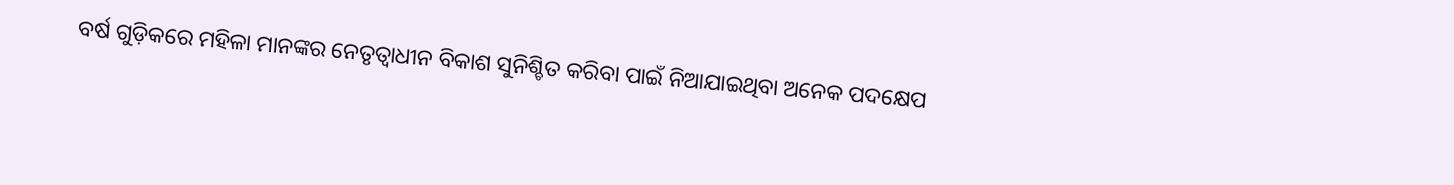ବର୍ଷ ଗୁଡ଼ିକରେ ମହିଳା ମାନଙ୍କର ନେତୃତ୍ୱାଧୀନ ବିକାଶ ସୁନିଶ୍ଚିତ କରିବା ପାଇଁ ନିଆଯାଇଥିବା ଅନେକ ପଦକ୍ଷେପ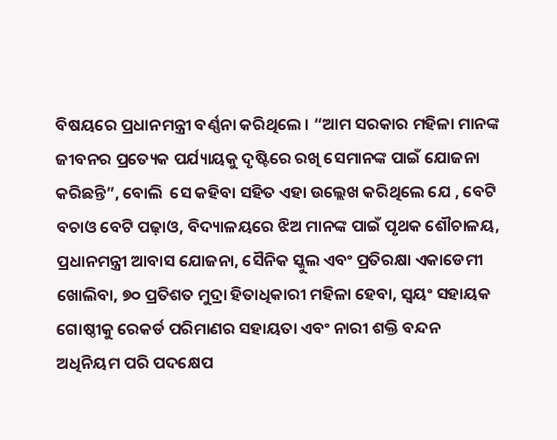ବିଷୟରେ ପ୍ରଧାନମନ୍ତ୍ରୀ ବର୍ଣ୍ଣନା କରିଥିଲେ । “ଆମ ସରକାର ମହିଳା ମାନଙ୍କ ଜୀବନର ପ୍ରତ୍ୟେକ ପର୍ଯ୍ୟାୟକୁ ଦୃଷ୍ଟିରେ ରଖି ସେମାନଙ୍କ ପାଇଁ ଯୋଜନା କରିଛନ୍ତି”, ବୋଲି  ସେ କହିବା ସହିତ ଏହା ଉଲ୍ଲେଖ କରିଥିଲେ ଯେ , ବେଟି ବଚାଓ ବେଟି ପଢ଼ାଓ, ବିଦ୍ୟାଳୟରେ ଝିଅ ମାନଙ୍କ ପାଇଁ ପୃଥକ ଶୌଚାଳୟ, ପ୍ରଧାନମନ୍ତ୍ରୀ ଆବାସ ଯୋଜନା, ସୈନିକ ସ୍କୁଲ ଏବଂ ପ୍ରତିରକ୍ଷା ଏକାଡେମୀ ଖୋଲିବା, ୭୦ ପ୍ରତିଶତ ମୁଦ୍ରା ହିତାଧିକାରୀ ମହିଳା ହେବା, ସ୍ୱୟଂ ସହାୟକ ଗୋଷ୍ଠୀକୁ ରେକର୍ଡ ପରିମାଣର ସହାୟତା ଏବଂ ନାରୀ ଶକ୍ତି ବନ୍ଦନ ଅଧିନିୟମ ପରି ପଦକ୍ଷେପ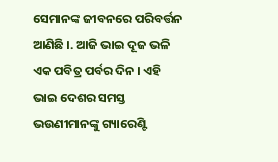ସେମାନଙ୍କ ଜୀବନରେ ପରିବର୍ତ୍ତନ ଆଣିଛି ।. ଆଜି ଭାଇ ଦୂଜ ଭଳି ଏକ ପବିତ୍ର ପର୍ବର ଦିନ । ଏହି ଭାଇ ଦେଶର ସମସ୍ତ ଭଉଣୀମାନଙ୍କୁ ଗ୍ୟାରେଣ୍ଟି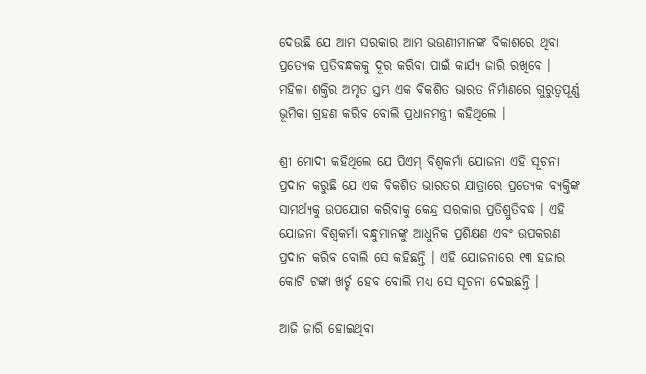ଦେଉଛି ଯେ ଆମ ସରକାର ଆମ ଭଉଣୀମାନଙ୍କ ବିକାଶରେ ଥିବା ପ୍ରତ୍ୟେକ ପ୍ରତିବନ୍ଧକକୁ ଦୂର କରିବା ପାଇଁ କାର୍ଯ୍ୟ ଜାରି ରଖିବେ । ମହିଳା ଶକ୍ତିର ଅମୃତ ସ୍ତମ୍ଭ ଏକ ବିକଶିତ ଭାରତ ନିର୍ମାଣରେ ଗୁରୁତ୍ୱପୂର୍ଣ୍ଣ ଭୂମିକା ଗ୍ରହଣ କରିବ ବୋଲି ପ୍ରଧାନମନ୍ତ୍ରୀ କହିଥିଲେ ।

ଶ୍ରୀ ମୋଦୀ କହିଥିଲେ ଯେ ପିଏମ୍ ବିଶ୍ୱକର୍ମା ଯୋଜନା ଏହି ସୂଚନା ପ୍ରଦାନ କରୁଛି ଯେ ଏକ ବିକଶିତ ଭାରତର ଯାତ୍ରାରେ ପ୍ରତ୍ୟେକ ବ୍ୟକ୍ତିଙ୍କ ସାମର୍ଥ୍ୟକୁ ଉପଯୋଗ କରିବାକୁ କେନ୍ଦ୍ର ସରକାର ପ୍ରତିଶ୍ରୁତିବଦ୍ଧ । ଏହି ଯୋଜନା ବିଶ୍ୱକର୍ମା ବନ୍ଧୁମାନଙ୍କୁ ଆଧୁନିକ ପ୍ରଶିକ୍ଷଣ ଏବଂ ଉପକରଣ ପ୍ରଦାନ କରିବ ବୋଲି ସେ କହିଛନ୍ତି । ଏହି ଯୋଜନାରେ ୧୩ ହଜାର କୋଟି ଟଙ୍କା ଖର୍ଚ୍ଚ ହେବ ବୋଲି ମଧ୍ୟ ସେ ସୂଚନା ଦେଇଛନ୍ତି ।

ଆଜି ଜାରି ହୋଇଥିବା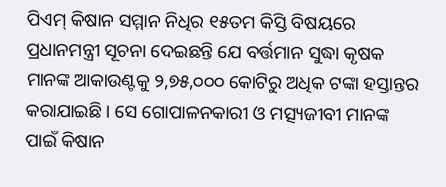ପିଏମ୍ କିଷାନ ସମ୍ମାନ ନିଧିର ୧୫ତମ କିସ୍ତି ବିଷୟରେ ପ୍ରଧାନମନ୍ତ୍ରୀ ସୂଚନା ଦେଇଛନ୍ତି ଯେ ବର୍ତ୍ତମାନ ସୁଦ୍ଧା କୃଷକ ମାନଙ୍କ ଆକାଉଣ୍ଟକୁ ୨,୭୫,୦୦୦ କୋଟିରୁ ଅଧିକ ଟଙ୍କା ହସ୍ତାନ୍ତର  କରାଯାଇଛି । ସେ ଗୋପାଳନକାରୀ ଓ ମତ୍ସ୍ୟଜୀବୀ ମାନଙ୍କ ପାଇଁ କିଷାନ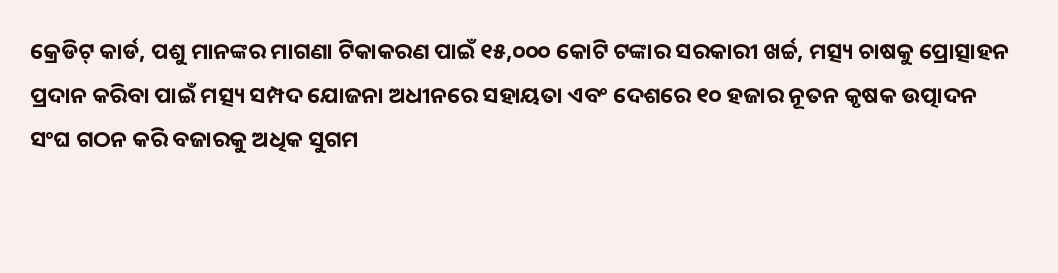କ୍ରେଡିଟ୍ କାର୍ଡ, ପଶୁ ମାନଙ୍କର ମାଗଣା ଟିକାକରଣ ପାଇଁ ୧୫,୦୦୦ କୋଟି ଟଙ୍କାର ସରକାରୀ ଖର୍ଚ୍ଚ, ମତ୍ସ୍ୟ ଚାଷକୁ ପ୍ରୋତ୍ସାହନ ପ୍ରଦାନ କରିବା ପାଇଁ ମତ୍ସ୍ୟ ସମ୍ପଦ ଯୋଜନା ଅଧୀନରେ ସହାୟତା ଏବଂ ଦେଶରେ ୧୦ ହଜାର ନୂତନ କୃଷକ ଉତ୍ପାଦନ ସଂଘ ଗଠନ କରି ବଜାରକୁ ଅଧିକ ସୁଗମ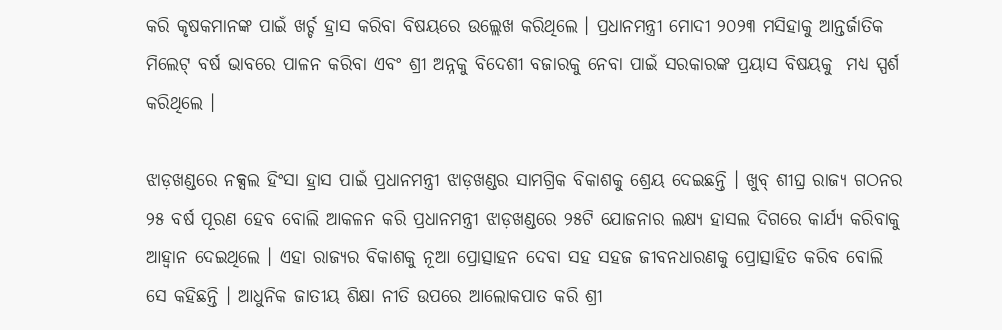କରି କୃଷକମାନଙ୍କ ପାଇଁ ଖର୍ଚ୍ଚ ହ୍ରାସ କରିବା ବିଷୟରେ ଉଲ୍ଲେଖ କରିଥିଲେ । ପ୍ରଧାନମନ୍ତ୍ରୀ ମୋଦୀ ୨୦୨୩ ମସିହାକୁ ଆନ୍ତର୍ଜାତିକ ମିଲେଟ୍ ବର୍ଷ ଭାବରେ ପାଳନ କରିବା ଏବଂ ଶ୍ରୀ ଅନ୍ନକୁ ବିଦେଶୀ ବଜାରକୁ ନେବା ପାଇଁ ସରକାରଙ୍କ ପ୍ରୟାସ ବିଷୟକୁ  ମଧ୍ୟ ସ୍ପର୍ଶ କରିଥିଲେ ।

ଝାଡ଼ଖଣ୍ଡରେ ନକ୍ସଲ ହିଂସା ହ୍ରାସ ପାଇଁ ପ୍ରଧାନମନ୍ତ୍ରୀ ଝାଡ଼ଖଣ୍ଡର ସାମଗ୍ରିକ ବିକାଶକୁ ଶ୍ରେୟ ଦେଇଛନ୍ତି । ଖୁବ୍ ଶୀଘ୍ର ରାଜ୍ୟ ଗଠନର ୨୫ ବର୍ଷ ପୂରଣ ହେବ ବୋଲି ଆକଳନ କରି ପ୍ରଧାନମନ୍ତ୍ରୀ ଝାଡ଼ଖଣ୍ଡରେ ୨୫ଟି ଯୋଜନାର ଲକ୍ଷ୍ୟ ହାସଲ ଦିଗରେ କାର୍ଯ୍ୟ କରିବାକୁ ଆହ୍ୱାନ ଦେଇଥିଲେ । ଏହା ରାଜ୍ୟର ବିକାଶକୁ ନୂଆ ପ୍ରୋତ୍ସାହନ ଦେବା ସହ ସହଜ ଜୀବନଧାରଣକୁ ପ୍ରୋତ୍ସାହିତ କରିବ ବୋଲି ସେ କହିଛନ୍ତି । ଆଧୁନିକ ଜାତୀୟ ଶିକ୍ଷା ନୀତି ଉପରେ ଆଲୋକପାତ କରି ଶ୍ରୀ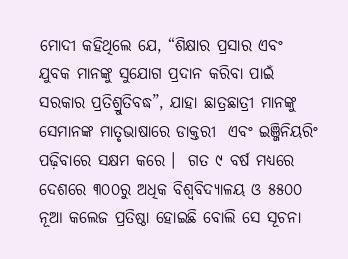ମୋଦୀ କହିଥିଲେ ଯେ, “ଶିକ୍ଷାର ପ୍ରସାର ଏବଂ ଯୁବକ ମାନଙ୍କୁ ସୁଯୋଗ ପ୍ରଦାନ କରିବା ପାଇଁ ସରକାର ପ୍ରତିଶ୍ରୁତିବଦ୍ଧ”, ଯାହା ଛାତ୍ରଛାତ୍ରୀ ମାନଙ୍କୁ ସେମାନଙ୍କ ମାତୃଭାଷାରେ ଡାକ୍ତରୀ  ଏବଂ ଇଞ୍ଜିନିୟରିଂ ପଢ଼ିବାରେ ସକ୍ଷମ କରେ ।  ଗତ ୯ ବର୍ଷ ମଧ୍ୟରେ ଦେଶରେ ୩୦୦ରୁ ଅଧିକ ବିଶ୍ୱବିଦ୍ୟାଳୟ ଓ ୫୫୦୦ ନୂଆ କଲେଜ ପ୍ରତିଷ୍ଠା ହୋଇଛି ବୋଲି ସେ ସୂଚନା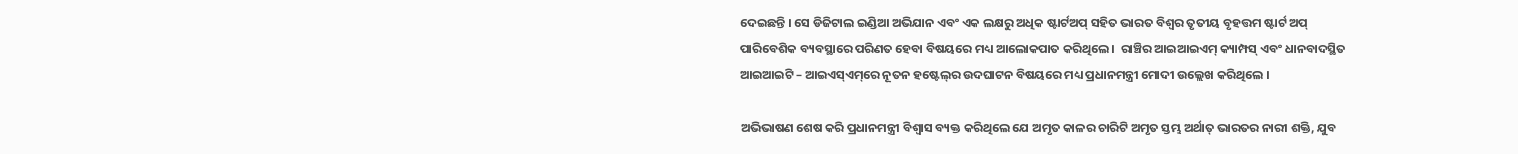ଦେଇଛନ୍ତି । ସେ ଡିଜିଟାଲ ଇଣ୍ଡିଆ ଅଭିଯାନ ଏବଂ ଏକ ଲକ୍ଷରୁ ଅଧିକ ଷ୍ଟାର୍ଟଅପ୍ ସହିତ ଭାରତ ବିଶ୍ୱର ତୃତୀୟ ବୃହତ୍ତମ ଷ୍ଟାର୍ଟ ଅପ୍ ପାରିବେଶିକ ବ୍ୟବସ୍ଥାରେ ପରିଣତ ହେବା ବିଷୟରେ ମଧ୍ୟ ଆଲୋକପାତ କରିଥିଲେ ।  ରାଞ୍ଚିର ଆଇଆଇଏମ୍ କ୍ୟାମ୍ପସ୍ ଏବଂ ଧାନବାଦସ୍ଥିତ ଆଇଆଇଟି – ଆଇଏସ୍‌ଏମ୍‌ରେ ନୂତନ ହଷ୍ଟେଲ୍‌ର ଉଦଘାଟନ ବିଷୟରେ ମଧ୍ୟ ପ୍ରଧାନମନ୍ତ୍ରୀ ମୋଦୀ ଉଲ୍ଲେଖ କରିଥିଲେ ।

ଅଭିଭାଷଣ ଶେଷ କରି ପ୍ରଧାନମନ୍ତ୍ରୀ ବିଶ୍ୱାସ ବ୍ୟକ୍ତ କରିଥିଲେ ଯେ ଅମୃତ କାଳର ଚାରିଟି ଅମୃତ ସ୍ତମ୍ଭ ଅର୍ଥାତ୍ ଭାରତର ନାରୀ ଶକ୍ତି, ଯୁବ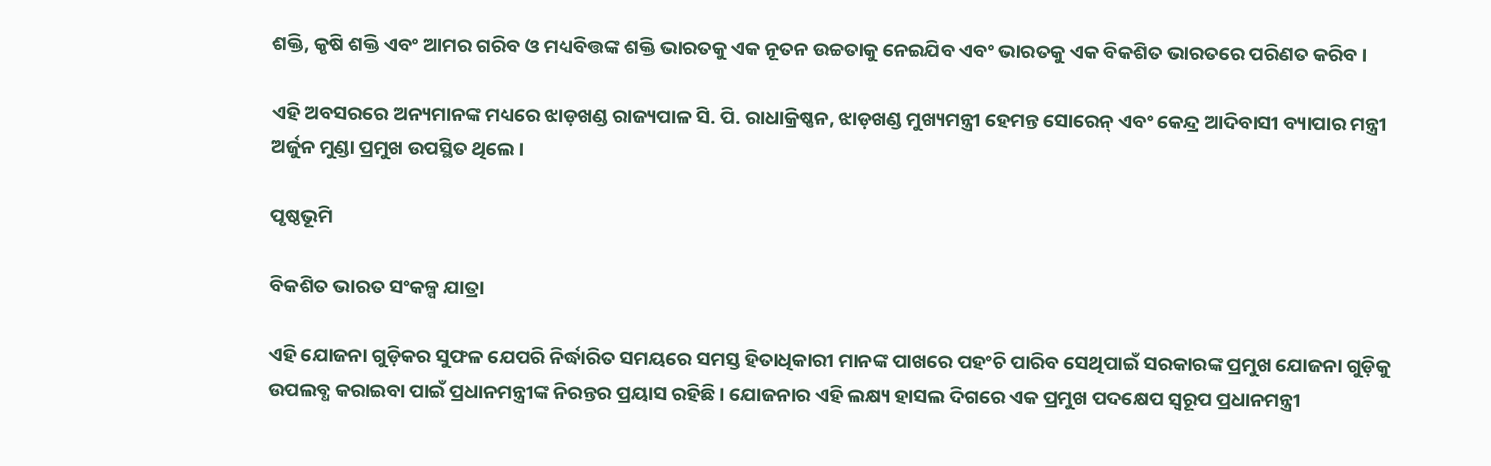ଶକ୍ତି, କୃଷି ଶକ୍ତି ଏବଂ ଆମର ଗରିବ ଓ ମଧ୍ୟବିତ୍ତଙ୍କ ଶକ୍ତି ଭାରତକୁ ଏକ ନୂତନ ଉଚ୍ଚତାକୁ ନେଇଯିବ ଏବଂ ଭାରତକୁ ଏକ ବିକଶିତ ଭାରତରେ ପରିଣତ କରିବ ।

ଏହି ଅବସରରେ ଅନ୍ୟମାନଙ୍କ ମଧ୍ୟରେ ଝାଡ଼ଖଣ୍ଡ ରାଜ୍ୟପାଳ ସି. ପି. ରାଧାକ୍ରିଷ୍ଣନ, ଝାଡ଼ଖଣ୍ଡ ମୁଖ୍ୟମନ୍ତ୍ରୀ ହେମନ୍ତ ସୋରେନ୍ ଏବଂ କେନ୍ଦ୍ର ଆଦିବାସୀ ବ୍ୟାପାର ମନ୍ତ୍ରୀ ଅର୍ଜୁନ ମୁଣ୍ଡା ପ୍ରମୁଖ ଉପସ୍ଥିତ ଥିଲେ ।

ପୃଷ୍ଠଭୂମି

ବିକଶିତ ଭାରତ ସଂକଳ୍ପ ଯାତ୍ରା

ଏହି ଯୋଜନା ଗୁଡ଼ିକର ସୁଫଳ ଯେପରି ନିର୍ଦ୍ଧାରିତ ସମୟରେ ସମସ୍ତ ହିତାଧିକାରୀ ମାନଙ୍କ ପାଖରେ ପହଂଚି ପାରିବ ସେଥିପାଇଁ ସରକାରଙ୍କ ପ୍ରମୁଖ ଯୋଜନା ଗୁଡ଼ିକୁ ଉପଲବ୍ଧ କରାଇବା ପାଇଁ ପ୍ରଧାନମନ୍ତ୍ରୀଙ୍କ ନିରନ୍ତର ପ୍ରୟାସ ରହିଛି । ଯୋଜନାର ଏହି ଲକ୍ଷ୍ୟ ହାସଲ ଦିଗରେ ଏକ ପ୍ରମୁଖ ପଦକ୍ଷେପ ସ୍ୱରୂପ ପ୍ରଧାନମନ୍ତ୍ରୀ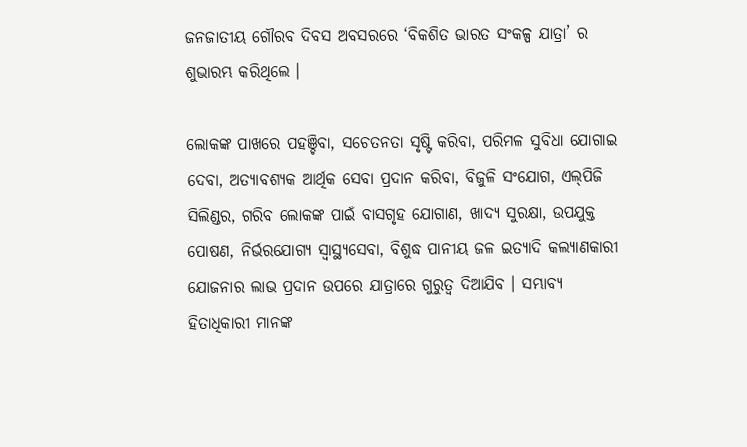ଜନଜାତୀୟ ଗୌରବ ଦିବସ ଅବସରରେ ‘ବିକଶିତ ଭାରତ ସଂକଳ୍ପ ଯାତ୍ରା’ ର ଶୁଭାରମ୍ଭ କରିଥିଲେ ।

ଲୋକଙ୍କ ପାଖରେ ପହଞ୍ଚିବା, ସଚେତନତା ସୃଷ୍ଟି କରିବା, ପରିମଳ ସୁବିଧା ଯୋଗାଇ ଦେବା, ଅତ୍ୟାବଶ୍ୟକ ଆର୍ଥିକ ସେବା ପ୍ରଦାନ କରିବା, ବିଜୁଳି ସଂଯୋଗ, ଏଲ୍‌ପିଜି ସିଲିଣ୍ଡର, ଗରିବ ଲୋକଙ୍କ ପାଇଁ ବାସଗୃହ ଯୋଗାଣ, ଖାଦ୍ୟ ସୁରକ୍ଷା, ଉପଯୁକ୍ତ ପୋଷଣ, ନିର୍ଭରଯୋଗ୍ୟ ସ୍ୱାସ୍ଥ୍ୟସେବା, ବିଶୁଦ୍ଧ ପାନୀୟ ଜଳ ଇତ୍ୟାଦି କଲ୍ୟାଣକାରୀ ଯୋଜନାର ଲାଭ ପ୍ରଦାନ ଉପରେ ଯାତ୍ରାରେ ଗୁରୁତ୍ୱ ଦିଆଯିବ । ସମ୍ଭାବ୍ୟ ହିତାଧିକାରୀ ମାନଙ୍କ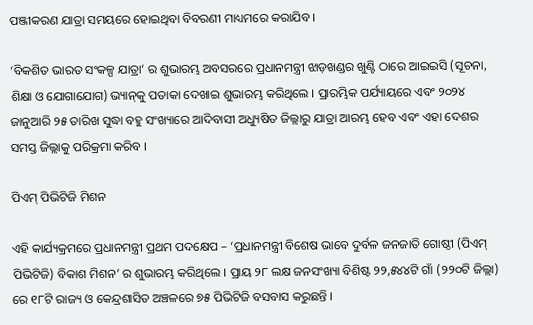ପଞ୍ଜୀକରଣ ଯାତ୍ରା ସମୟରେ ହୋଇଥିବା ବିବରଣୀ ମାଧ୍ୟମରେ କରାଯିବ ।

‘ବିକଶିତ ଭାରତ ସଂକଳ୍ପ ଯାତ୍ରା’ ର ଶୁଭାରମ୍ଭ ଅବସରରେ ପ୍ରଧାନମନ୍ତ୍ରୀ ଝାଡ଼ଖଣ୍ଡର ଖୁଣ୍ଟି ଠାରେ ଆଇଇସି (ସୂଚନା, ଶିକ୍ଷା ଓ ଯୋଗାଯୋଗ) ଭ୍ୟାନ୍‌କୁ ପତାକା ଦେଖାଇ ଶୁଭାରମ୍ଭ କରିଥିଲେ । ପ୍ରାରମ୍ଭିକ ପର୍ଯ୍ୟାୟରେ ଏବଂ ୨୦୨୪ ଜାନୁଆରି ୨୫ ତାରିଖ ସୁଦ୍ଧା ବହୁ ସଂଖ୍ୟାରେ ଆଦିବାସୀ ଅଧ୍ୟୁଷିତ ଜିଲ୍ଲାରୁ ଯାତ୍ରା ଆରମ୍ଭ ହେବ ଏବଂ ଏହା ଦେଶର ସମସ୍ତ ଜିଲ୍ଲାକୁ ପରିକ୍ରମା କରିବ ।

ପିଏମ୍ ପିଭିଟିଜି ମିଶନ

ଏହି କାର୍ଯ୍ୟକ୍ରମରେ ପ୍ରଧାନମନ୍ତ୍ରୀ ପ୍ରଥମ ପଦକ୍ଷେପ – ‘ପ୍ରଧାନମନ୍ତ୍ରୀ ବିଶେଷ ଭାବେ ଦୁର୍ବଳ ଜନଜାତି ଗୋଷ୍ଠୀ (ପିଏମ୍ ପିଭିଟିଜି) ବିକାଶ ମିଶନ’ ର ଶୁଭାରମ୍ଭ କରିଥିଲେ । ପ୍ରାୟ ୨୮ ଲକ୍ଷ ଜନସଂଖ୍ୟା ବିଶିଷ୍ଟ ୨୨,୫୪୪ଟି ଗାଁ (୨୨୦ଟି ଜିଲ୍ଲା) ରେ ୧୮ଟି ରାଜ୍ୟ ଓ କେନ୍ଦ୍ରଶାସିତ ଅଞ୍ଚଳରେ ୭୫ ପିଭିଟିଜି ବସବାସ କରୁଛନ୍ତି ।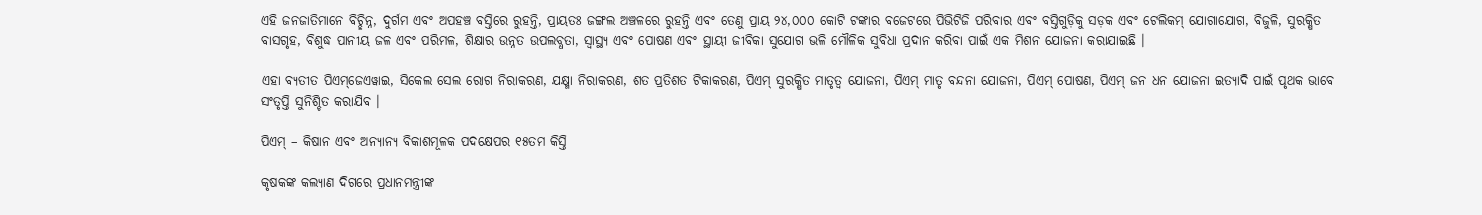ଏହି ଜନଜାତିମାନେ ବିଚ୍ଛିନ୍ନ, ଦୁର୍ଗମ ଏବଂ ଅପହଞ୍ଚ ବସ୍ତିରେ ରୁହନ୍ତି, ପ୍ରାୟତଃ ଜଙ୍ଗଲ ଅଞ୍ଚଳରେ ରୁହନ୍ତି ଏବଂ ତେଣୁ ପ୍ରାୟ ୨୪,୦୦୦ କୋଟି ଟଙ୍କାର ବଜେଟରେ ପିଭିଟିଜି ପରିବାର ଏବଂ ବସ୍ତିଗୁଡ଼ିକୁ ସଡ଼କ ଏବଂ ଟେଲିକମ୍ ଯୋଗାଯୋଗ, ବିଜୁଳି, ସୁରକ୍ଷିତ ବାସଗୃହ, ବିଶୁଦ୍ଧ ପାନୀୟ ଜଳ ଏବଂ ପରିମଳ, ଶିକ୍ଷାର ଉନ୍ନତ ଉପଲବ୍ଧତା, ସ୍ୱାସ୍ଥ୍ୟ ଏବଂ ପୋଷଣ ଏବଂ ସ୍ଥାୟୀ ଜୀବିକା ସୁଯୋଗ ଭଳି ମୌଳିକ ସୁବିଧା ପ୍ରଦାନ କରିବା ପାଇଁ ଏକ ମିଶନ ଯୋଜନା କରାଯାଇଛି ।

ଏହା ବ୍ୟତୀତ ପିଏମ୍‌ଜେଏୱାଇ, ସିକେଲ ସେଲ ରୋଗ ନିରାକରଣ, ଯକ୍ଷ୍ମା ନିରାକରଣ, ଶତ ପ୍ରତିଶତ ଟିକାକରଣ, ପିଏମ୍ ସୁରକ୍ଷିତ ମାତୃତ୍ୱ ଯୋଜନା, ପିଏମ୍ ମାତୃ ବନ୍ଦନା ଯୋଜନା, ପିଏମ୍ ପୋଷଣ, ପିଏମ୍ ଜନ ଧନ ଯୋଜନା ଇତ୍ୟାଦି ପାଇଁ ପୃଥକ ଭାବେ ସଂତୃପ୍ତି ସୁନିଶ୍ଚିତ କରାଯିବ ।

ପିଏମ୍ – କିଷାନ ଏବଂ ଅନ୍ୟାନ୍ୟ ବିକାଶମୂଳକ ପଦକ୍ଷେପର ୧୫ତମ କିସ୍ତି

କୃଷକଙ୍କ କଲ୍ୟାଣ ଦିଗରେ ପ୍ରଧାନମନ୍ତ୍ରୀଙ୍କ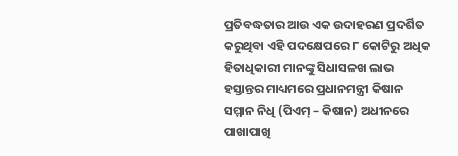ପ୍ରତିବଦ୍ଧତାର ଆଉ ଏକ ଉଦାହରଣ ପ୍ରଦର୍ଶିତ କରୁଥିବା ଏହି ପଦକ୍ଷେପରେ ୮ କୋଟିରୁ ଅଧିକ ହିତାଧିକାରୀ ମାନଙ୍କୁ ସିଧାସଳଖ ଲାଭ ହସ୍ତାନ୍ତର ମାଧ୍ୟମରେ ପ୍ରଧାନମନ୍ତ୍ରୀ କିଷାନ ସମ୍ମାନ ନିଧି (ପିଏମ୍ – କିଷାନ) ଅଧୀନରେ ପାଖାପାଖି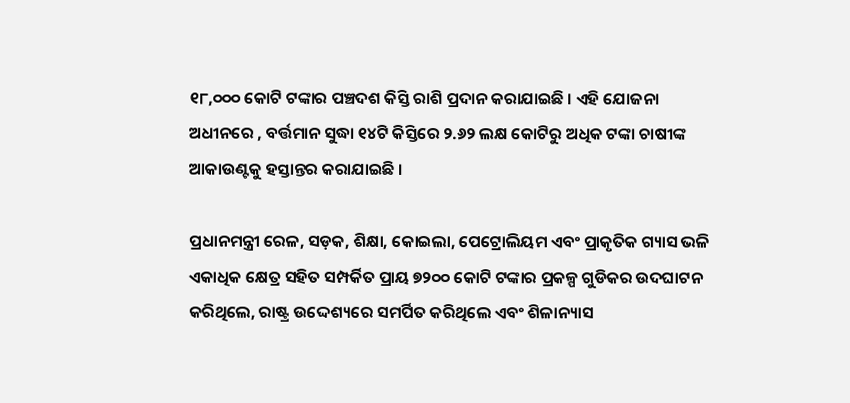୧୮,୦୦୦ କୋଟି ଟଙ୍କାର ପଞ୍ଚଦଶ କିସ୍ତି ରାଶି ପ୍ରଦାନ କରାଯାଇଛି । ଏହି ଯୋଜନା ଅଧୀନରେ , ବର୍ତ୍ତମାନ ସୁଦ୍ଧା ୧୪ଟି କିସ୍ତିରେ ୨.୬୨ ଲକ୍ଷ କୋଟିରୁ ଅଧିକ ଟଙ୍କା ଚାଷୀଙ୍କ ଆକାଉଣ୍ଟକୁ ହସ୍ତାନ୍ତର କରାଯାଇଛି ।

ପ୍ରଧାନମନ୍ତ୍ରୀ ରେଳ, ସଡ଼କ, ଶିକ୍ଷା, କୋଇଲା, ପେଟ୍ରୋଲିୟମ ଏବଂ ପ୍ରାକୃତିକ ଗ୍ୟାସ ଭଳି ଏକାଧିକ କ୍ଷେତ୍ର ସହିତ ସମ୍ପର୍କିତ ପ୍ରାୟ ୭୨୦୦ କୋଟି ଟଙ୍କାର ପ୍ରକଳ୍ପ ଗୁଡିକର ଉଦଘାଟନ କରିଥିଲେ, ରାଷ୍ଟ୍ର ଉଦ୍ଦେଶ୍ୟରେ ସମର୍ପିତ କରିଥିଲେ ଏବଂ ଶିଳାନ୍ୟାସ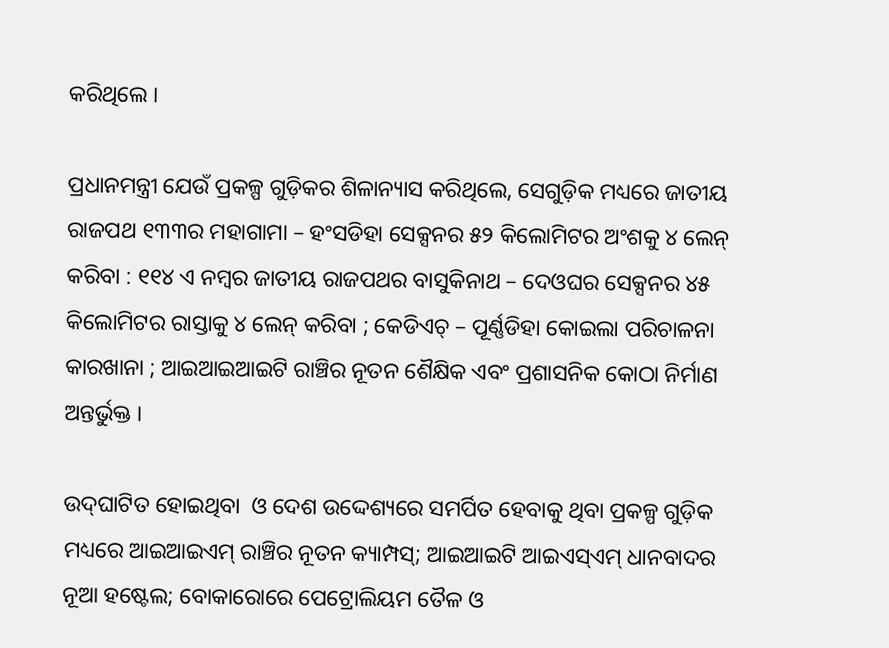କରିଥିଲେ ।

ପ୍ରଧାନମନ୍ତ୍ରୀ ଯେଉଁ ପ୍ରକଳ୍ପ ଗୁଡ଼ିକର ଶିଳାନ୍ୟାସ କରିଥିଲେ, ସେଗୁଡ଼ିକ ମଧ୍ୟରେ ଜାତୀୟ ରାଜପଥ ୧୩୩ର ମହାଗାମା – ହଂସଡିହା ସେକ୍ସନର ୫୨ କିଲୋମିଟର ଅଂଶକୁ ୪ ଲେନ୍ କରିବା : ୧୧୪ ଏ ନମ୍ବର ଜାତୀୟ ରାଜପଥର ବାସୁକିନାଥ – ଦେଓଘର ସେକ୍ସନର ୪୫ କିଲୋମିଟର ରାସ୍ତାକୁ ୪ ଲେନ୍ କରିବା ; କେଡିଏଚ୍ – ପୂର୍ଣ୍ଣଡିହା କୋଇଲା ପରିଚାଳନା କାରଖାନା ; ଆଇଆଇଆଇଟି ରାଞ୍ଚିର ନୂତନ ଶୈକ୍ଷିକ ଏବଂ ପ୍ରଶାସନିକ କୋଠା ନିର୍ମାଣ ଅନ୍ତର୍ଭୁକ୍ତ ।

ଉଦ୍‌ଘାଟିତ ହୋଇଥିବା  ଓ ଦେଶ ଉଦ୍ଦେଶ୍ୟରେ ସମର୍ପିତ ହେବାକୁ ଥିବା ପ୍ରକଳ୍ପ ଗୁଡ଼ିକ ମଧ୍ୟରେ ଆଇଆଇଏମ୍ ରାଞ୍ଚିର ନୂତନ କ୍ୟାମ୍ପସ୍‌; ଆଇଆଇଟି ଆଇଏସ୍‌ଏମ୍ ଧାନବାଦର ନୂଆ ହଷ୍ଟେଲ; ବୋକାରୋରେ ପେଟ୍ରୋଲିୟମ ତୈଳ ଓ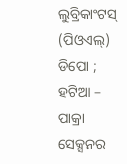ଲୁବ୍ରିକାଂଟସ୍ (ପିଓଏଲ୍‌) ଡିପୋ ; ହଟିଆ – ପାକ୍ରା ସେକ୍ସନର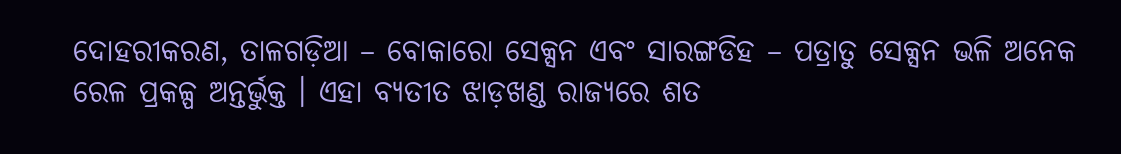ଦୋହରୀକରଣ, ତାଳଗଡ଼ିଆ – ବୋକାରୋ ସେକ୍ସନ ଏବଂ ସାରଙ୍ଗଡିହ – ପତ୍ରାତୁ ସେକ୍ସନ ଭଳି ଅନେକ ରେଳ ପ୍ରକଳ୍ପ ଅନ୍ତର୍ଭୁକ୍ତ । ଏହା ବ୍ୟତୀତ ଝାଡ଼ଖଣ୍ଡ ରାଜ୍ୟରେ ଶତ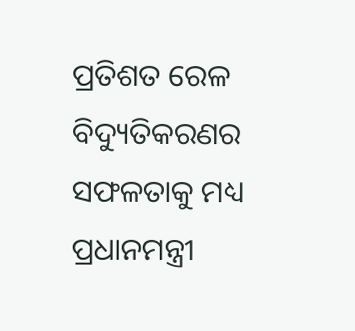ପ୍ରତିଶତ ରେଳ ବିଦ୍ୟୁତିକରଣର ସଫଳତାକୁ ମଧ୍ୟ ପ୍ରଧାନମନ୍ତ୍ରୀ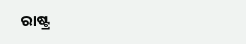ରାଷ୍ଟ୍ର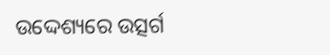ଉଦ୍ଦେଶ୍ୟରେ ଉତ୍ସର୍ଗ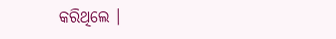କରିଥିଲେ ।